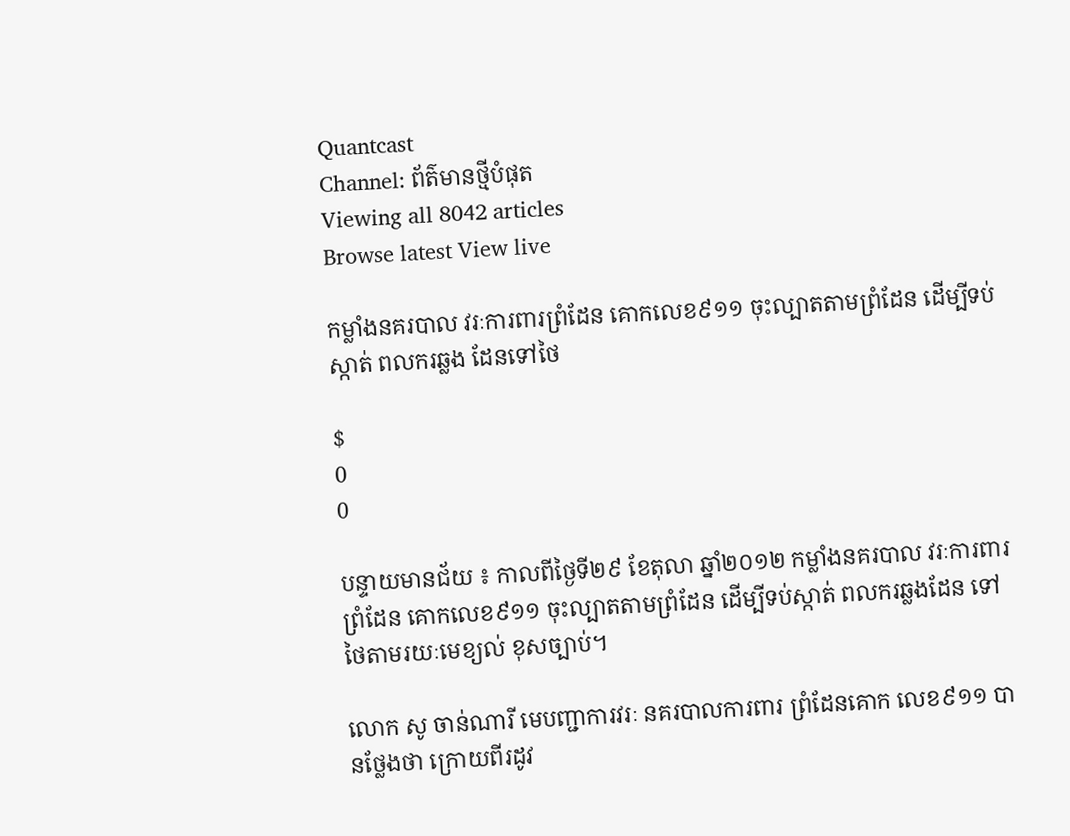Quantcast
Channel: ព័ត៌មានថ្មីបំផុត
Viewing all 8042 articles
Browse latest View live

កម្លាំងនគរបាល វរៈការពារព្រំដែន គោកលេខ៩១១ ចុះល្បាតតាមព្រំដែន ដើម្បីទប់ស្កាត់ ពលករឆ្លង ដែនទៅថៃ

$
0
0

បន្ទាយមានជ័យ ៖ កាលពីថ្ងៃទី២៩ ខែតុលា ឆ្នាំ២០១២ កម្លាំងនគរបាល វរៈការពារព្រំដែន គោកលេខ៩១១ ចុះល្បាតតាមព្រំដែន ដើម្បីទប់ស្កាត់ ពលករឆ្លងដែន ទៅថៃតាមរយៈមេខ្យល់ ខុសច្បាប់។

លោក សូ ចាន់ណារី មេបញ្ជាការវរៈ នគរបាលការពារ ព្រំដែនគោក លេខ៩១១ បានថ្លែងថា ក្រោយពីរដូវ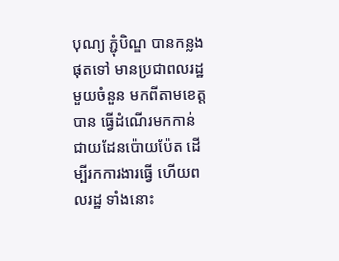បុណ្យ ភ្ជុំបិណ្ឌ បានកន្លងផុតទៅ មានប្រជាពលរដ្ឋ មួយចំនួន មកពីតាមខេត្តបាន ធ្វើដំណើរមកកាន់ ជាយដែនប៉ោយប៉ែត ដើម្បីរកការងារធ្វើ ហើយពលរដ្ឋ ទាំងនោះ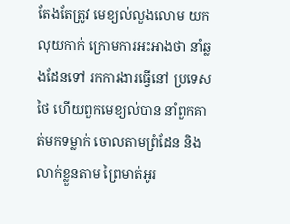តែងតែត្រូវ មេខ្យល់លួងលោម យកលុយកាក់ ក្រោមការអះអាងថា នាំឆ្លងដែនទៅ រកការងារធ្វើនៅ ប្រទេសថៃ ហើយពួកមេខ្យល់បាន នាំពួកគាត់មកទម្លាក់ ចោលតាមព្រំដែន និងលាក់ខ្លួនតាម ព្រៃមាត់អូរ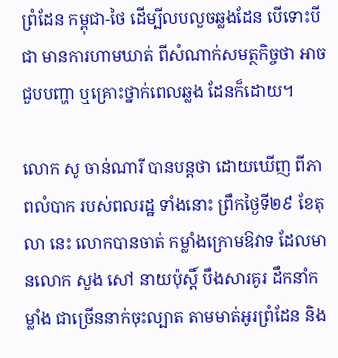ព្រំដែន កម្ពុជា-ថៃ ដើម្បីលបលួចឆ្លងដែន បើទោះបីជា មានការហាមឃាត់ ពីសំណាក់សមត្ថកិច្ចថា អាចជួបបញ្ហា ឬគ្រោះថ្នាក់ពេលឆ្លង ដែនក៏ដោយ។

លោក សូ ចាន់ណារី បានបន្តថា ដោយឃើញ ពីភាពលំបាក របស់ពលរដ្ឋ ទាំងនោះ ព្រឹកថ្ងៃទី២៩ ខែតុលា នេះ លោកបានចាត់ កម្លាំងក្រោមឱវាទ ដែលមានលោក សួង សៅ នាយប៉ុស្តិ៍ បឹងសារគូរ ដឹកនាំកម្លាំង ជាច្រើននាក់ចុះល្បាត តាមមាត់អូរព្រំដែន និង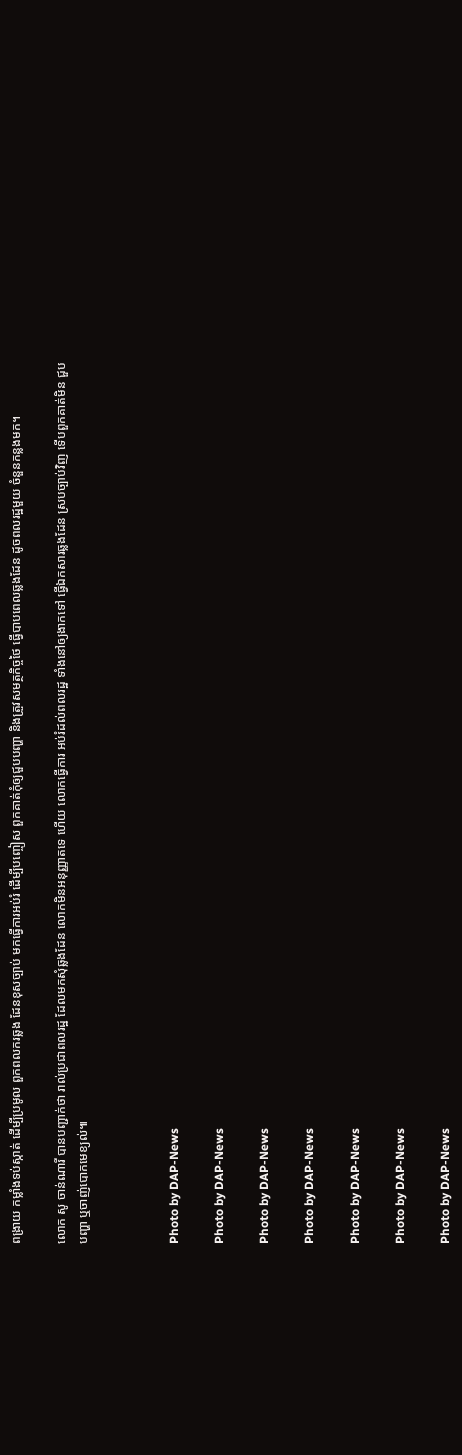ពង្រាយ កម្លាំងទប់ស្កាត់ ដើម្បីប្រមូល ពួកពលករឆ្លង ដែនខុសច្បាប់ មកធ្វើការអប់រំ ដើម្បីបញ្ចៀស ពួកគាត់កុំឲ្យជួបបញ្ហា និងត្រួវសមត្ថកិច្ចថៃ ធ្វើបាបពេលឆ្លងដែន ដូចពលរដ្ឋមួយ ចំនួនកន្លងមក។

លោក សូ ចាន់ណារី បានបញ្ជាក់ថា រាល់ប្រជាពលរដ្ឋ ដែលមកសុំឆ្លងដែន លោកមិនអនុញ្ញាតទេ ហើយ លោកធ្វើការ អប់រំដល់ពលរដ្ឋ ទាំងនៅឲ្យងាកទៅ ធ្វើឯកសារឆ្លងដែន ស្របច្បាប់វិញ ទើបពួកគាត់មិន ជួបបញ្ហា ឬចាញ់បោកមេខ្យល់៕



Photo by DAP-News

Photo by DAP-News

Photo by DAP-News

Photo by DAP-News

Photo by DAP-News

Photo by DAP-News

Photo by DAP-News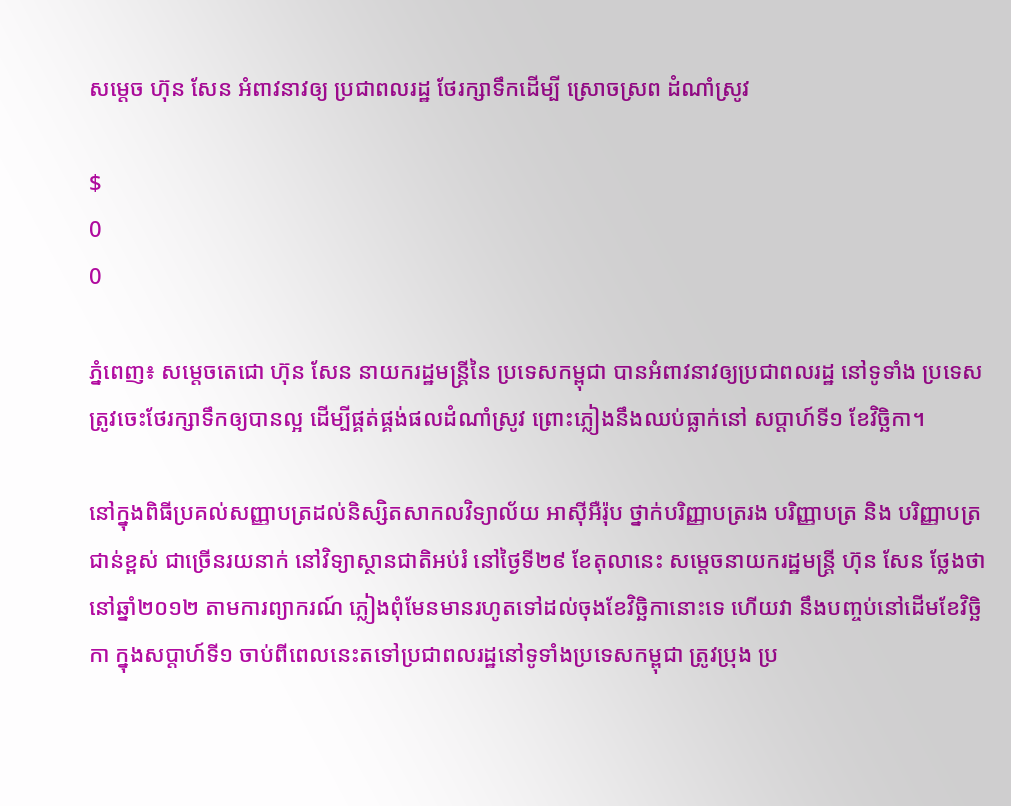សម្តេច ហ៊ុន សែន អំពាវនាវឲ្យ ប្រជាពលរដ្ឋ ថែរក្សាទឹកដើម្បី ស្រោចស្រព ដំណាំស្រូវ

$
0
0

ភ្នំពេញ៖ សម្តេចតេជោ ហ៊ុន សែន នាយករដ្ឋមន្រ្តីនៃ ប្រទេសកម្ពុជា បានអំពាវនាវឲ្យប្រជាពលរដ្ឋ នៅទូទាំង ប្រទេស ត្រូវចេះថែរក្សាទឹកឲ្យបានល្អ ដើម្បីផ្គត់ផ្គង់ផលដំណាំស្រូវ ព្រោះភ្លៀងនឹងឈប់ធ្លាក់នៅ សប្តាហ៍ទី១ ខែវិច្ឆិកា។

នៅក្នុងពិធីប្រគល់សញ្ញាបត្រដល់និស្សិតសាកលវិទ្យាល័យ អាស៊ីអឺរ៉ុប ថ្នាក់បរិញ្ញាបត្ររង បរិញ្ញាបត្រ និង បរិញ្ញាបត្រជាន់ខ្ពស់ ជាច្រើនរយនាក់ នៅវិទ្យាស្ថានជាតិអប់រំ នៅថ្ងៃទី២៩ ខែតុលានេះ សម្តេចនាយករដ្ឋមន្រ្តី ហ៊ុន សែន ថ្លែងថា នៅឆ្នាំ២០១២ តាមការព្យាករណ៍ ភ្លៀងពុំមែនមានរហូតទៅដល់ចុងខែវិច្ឆិកានោះទេ ហើយវា នឹងបញ្ចប់នៅដើមខែវិច្ឆិកា ក្នុងសប្តាហ៍ទី១ ចាប់ពីពេលនេះតទៅប្រជាពលរដ្ឋនៅទូទាំងប្រទេសកម្ពុជា ត្រូវប្រុង ប្រ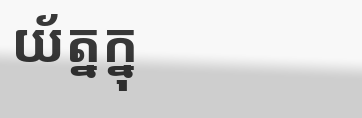យ័ត្នក្នុ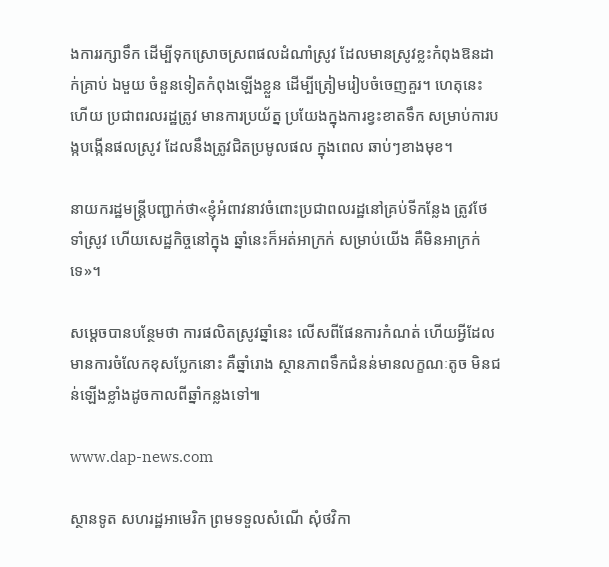ងការរក្សាទឹក ដើម្បីទុកស្រោចស្រពផលដំណាំស្រូវ ដែលមានស្រូវខ្លះកំពុងឱនដាក់គ្រាប់ ឯមួយ ចំនួនទៀតកំពុងឡើងខ្លួន ដើម្បីត្រៀមរៀបចំចេញគួរ។ ហេតុនេះហើយ ប្រជាពរលរដ្ឋត្រូវ មានការប្រយ័ត្ន ប្រយែងក្នុងការខ្វះខាតទឹក សម្រាប់ការបង្កបង្កើនផលស្រូវ ដែលនឹងត្រូវជិតប្រមូលផល ក្នុងពេល ឆាប់ៗខាងមុខ។

នាយករដ្ឋមន្រ្តីបញ្ជាក់ថា«ខ្ញុំអំពាវនាវចំពោះប្រជាពលរដ្ឋនៅគ្រប់ទីកន្លែង ត្រូវថែទាំស្រូវ ហើយសេដ្ឋកិច្ចនៅក្នុង ឆ្នាំនេះក៏អត់អាក្រក់ សម្រាប់យើង គឺមិនអាក្រក់ទេ»។

សម្តេចបានបន្ថែមថា ការផលិតស្រូវឆ្នាំនេះ លើសពីផែនការកំណត់ ហើយអ្វីដែលមានការចំលែកខុសប្លែកនោះ គឺឆ្នាំរោង ស្ថានភាពទឹកជំនន់មានលក្ខណៈតូច មិនជន់ឡើងខ្លាំងដូចកាលពីឆ្នាំកន្លងទៅ៕

www.dap-news.com

ស្ថានទូត សហរដ្ឋអាមេរិក ព្រមទទួលសំណើ សុំថវិកា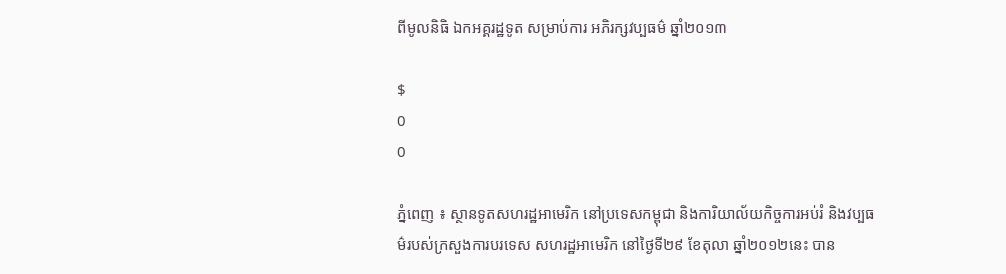ពីមូលនិធិ ឯកអគ្គរដ្ឋទូត សម្រាប់ការ អភិរក្សវប្បធម៌ ឆ្នាំ២០១៣

$
0
0

ភ្នំពេញ ៖ ស្ថានទូតសហរដ្ឋអាមេរិក នៅប្រទេសកម្ពុជា និងការិយាល័យកិច្ចការអប់រំ និងវប្បធម៌របស់ក្រសួងការបរទេស សហរដ្ឋអាមេរិក នៅថ្ងៃទី២៩ ខែតុលា ឆ្នាំ២០១២នេះ បាន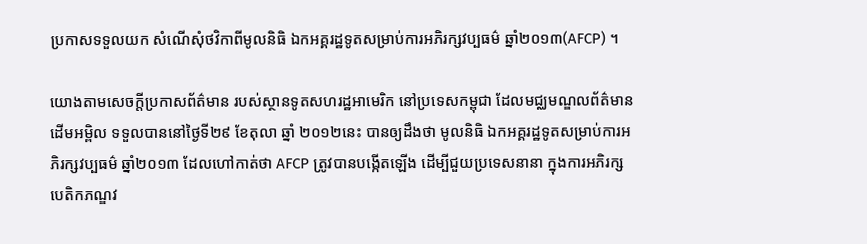ប្រកាសទទួលយក សំណើសុំថវិកាពីមូលនិធិ ឯកអគ្គរដ្ឋទូតសម្រាប់ការអភិរក្សវប្បធម៌ ឆ្នាំ២០១៣(AFCP) ។

យោងតាមសេចក្តីប្រកាសព័ត៌មាន របស់ស្ថានទូតសហរដ្ឋអាមេរិក នៅប្រទេសកម្ពុជា ដែលមជ្ឈមណ្ឌលព័ត៌មាន ដើមអម្ពិល ទទួលបាននៅថ្ងៃទី២៩ ខែតុលា ឆ្នាំ ២០១២នេះ បានឲ្យដឹងថា មូលនិធិ ឯកអគ្គរដ្ឋទូតសម្រាប់ការអភិរក្សវប្បធម៌ ឆ្នាំ២០១៣ ដែលហៅកាត់ថា AFCP ត្រូវបានបង្កើតឡើង ដើម្បីជួយប្រទេសនានា ក្នុងការអភិរក្សបេតិកភណ្ឌវ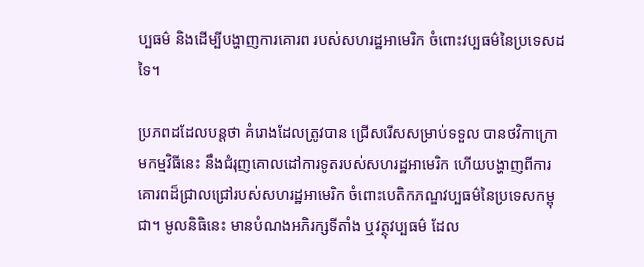ប្បធម៌ និងដើម្បីបង្ហាញការគោរព របស់សហរដ្ឋអាមេរិក ចំពោះវប្បធម៌នៃប្រទេសដទៃ។

ប្រភពដដែលបន្តថា គំរោងដែលត្រូវបាន ជ្រើសរើសសម្រាប់ទទួល បានថវិកាក្រោមកម្មវិធីនេះ នឹងជំរុញគោលដៅការទូតរបស់សហរដ្ឋអាមេរិក ហើយបង្ហាញពីការ គោរពដ៏ជ្រាលជ្រៅរបស់សហរដ្ឋអាមេរិក ចំពោះបេតិកភណ្ឌវប្បធម៌នៃប្រទេសកម្ពុជា។ មូលនិធិនេះ មានបំណងអភិរក្សទីតាំង ឬវត្ថុវប្បធម៌ ដែល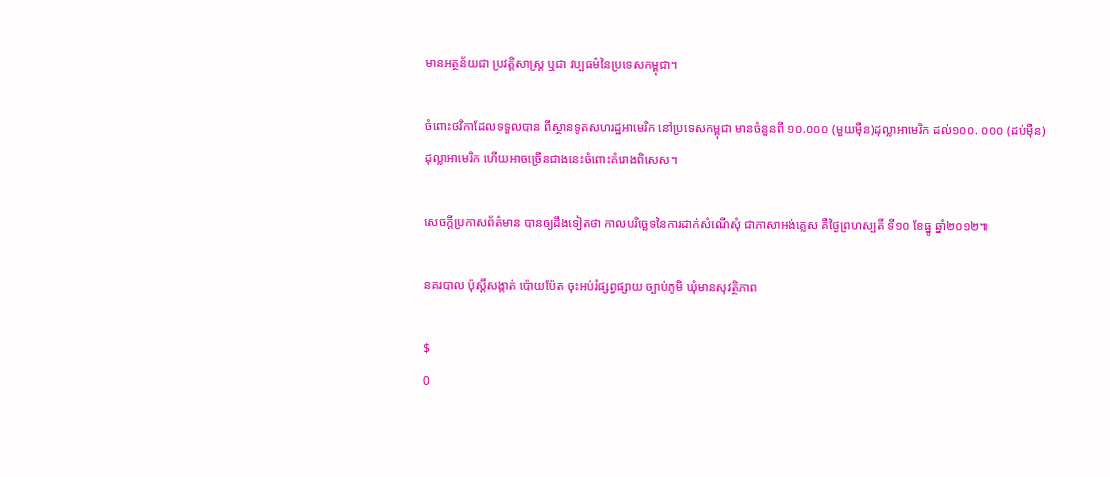មានអត្ថន័យជា ប្រវត្តិសាស្រ្ត ឬជា វប្បធម៌នៃប្រទេសកម្ពុជា។

ចំពោះថវិកាដែលទទួលបាន ពីស្ថានទូតសហរដ្ឋអាមេរិក នៅប្រទេសកម្ពុជា មានចំនួនពី ១០.០០០ (មួយម៉ឺន)ដុល្លាអាមេរិក ដល់១០០. ០០០ (ដប់ម៉ឺន)ដុល្លាអាមេរិក ហើយអាចច្រើនជាងនេះចំពោះគំរោងពិសេស។

សេចក្តីប្រកាសព័ត៌មាន បានឲ្យដឹងទៀតថា កាលបរិច្ឆេទនៃការដាក់សំណើសុំ ជាភាសាអង់គ្លេស គឺថ្ងៃព្រហស្បតិ៍ ទី១០ ខែធ្នូ ឆ្នាំ២០១២៕

នគរបាល ប៉ុស្តិ៍សង្កាត់ ប៉ោយប៉ែត ចុះអប់រំផ្សព្វផ្សាយ ច្បាប់ភូមិ ឃុំមានសុវត្ថិភាព

$
0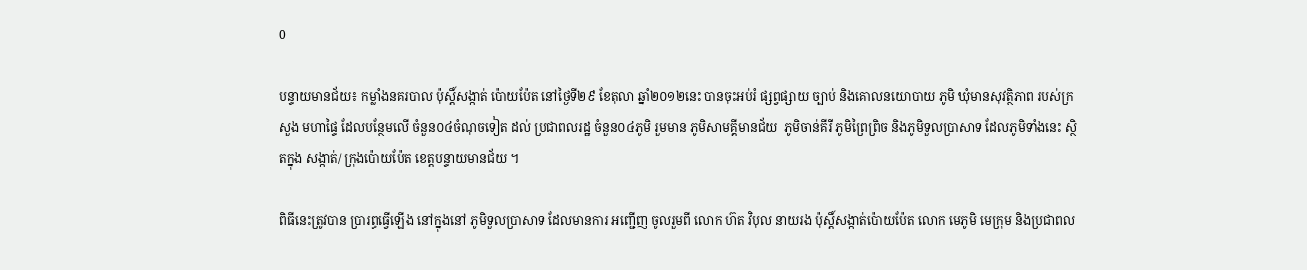0

បន្ទាយមានជ័យ៖ កម្លាំងនគរបាល ប៉ុស្តិ៍សង្កាត់ ប៉ោយប៉ែត នៅថ្ងៃទី២៩ ខែតុលា ឆ្នាំ២០១២នេះ បានចុះអប់រំ ផ្សព្វផ្សាយ ច្បាប់ និងគោលនយោបាយ ភូមិ ឃុំមានសុវត្ថិភាព របស់ក្រសួង មហាផ្ទៃ ដែលបន្ថែមលើ ចំនួន០៤ចំណុចទៀត ដល់ ប្រជាពលរដ្ឋ ចំនួន០៤ភូមិ រួមមាន ភូមិសាមគ្គីមានជ័យ  ភូមិចាន់គីរី ភូមិព្រៃព្រិច និងភូមិទួលប្រាសាទ ដែលភូមិទាំងនេះ ស្ថិតក្នុង សង្កាត់/ ក្រុងប៉ោយប៉ែត ខេត្តបន្ទាយមានជ័យ ។

ពិធីនេះត្រូវបាន ប្រារព្ធធ្វើឡើង នៅក្នុងនៅ ភូមិទួលប្រាសាទ ដែលមានការ អញ្ជើញ ចូលរួមពី លោក ហ៊ត វិបុល នាយរង ប៉ុស្តិ៍សង្កាត់ប៉ោយប៉ែត លោក មេភូមិ មេក្រុម និងប្រជាពល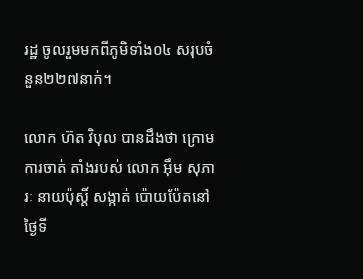រដ្ឋ ចូលរួមមកពីភូមិទាំង០៤ សរុបចំនួន២២៧នាក់។

លោក ហ៊ត វិបុល បានដឹងថា ក្រោមការចាត់ តាំងរបស់ លោក អ៊ឹម សុភារៈ នាយប៉ុស្តិ៍ សង្កាត់ ប៉ោយប៉ែតនៅ ថ្ងៃទី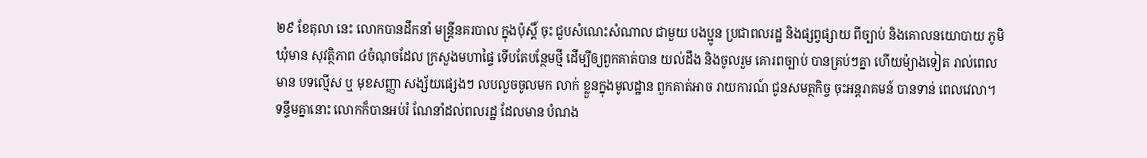២៩ ខែតុលា នេះ លោកបានដឹកនាំ មន្ត្រីនគរបាល ក្នុងប៉ុស្តិ៍ ចុះ ជួបសំណេះសំណាល ជាមួយ បងប្អូន ប្រជាពលរដ្ឋ និងផ្សព្វផ្សាយ ពីច្បាប់ និងគោលនយោបាយ ភូមិឃុំមាន សុវត្ថិភាព ៤ចំណុចដែល ក្រសួងមហាផ្ទៃ ទើបតែបន្ថែមថ្មី ដើម្បីឲ្យពួកគាត់បាន យល់ដឹង និងចូលរួម គោរពច្បាប់ បានគ្រប់ៗគ្នា ហើយម៉្យាងទៀត រាល់ពេលមាន បទល្មើស ឬ មុខសញ្ញា សង្ស័យផ្សេងៗ លបលួចចូលមក លាក់ ខ្លួនក្នុងមូលដ្ឋាន ពួកគាត់អាច រាយការណ៍ ជូនសមត្ថកិច្ច ចុះអន្តរាគមន៍ បានទាន់ ពេលវេលា។ ទន្ទឹមគ្នានោះ លោកក៏បានអប់រំ ណែនាំដល់ពលរដ្ឋ ដែលមាន បំណង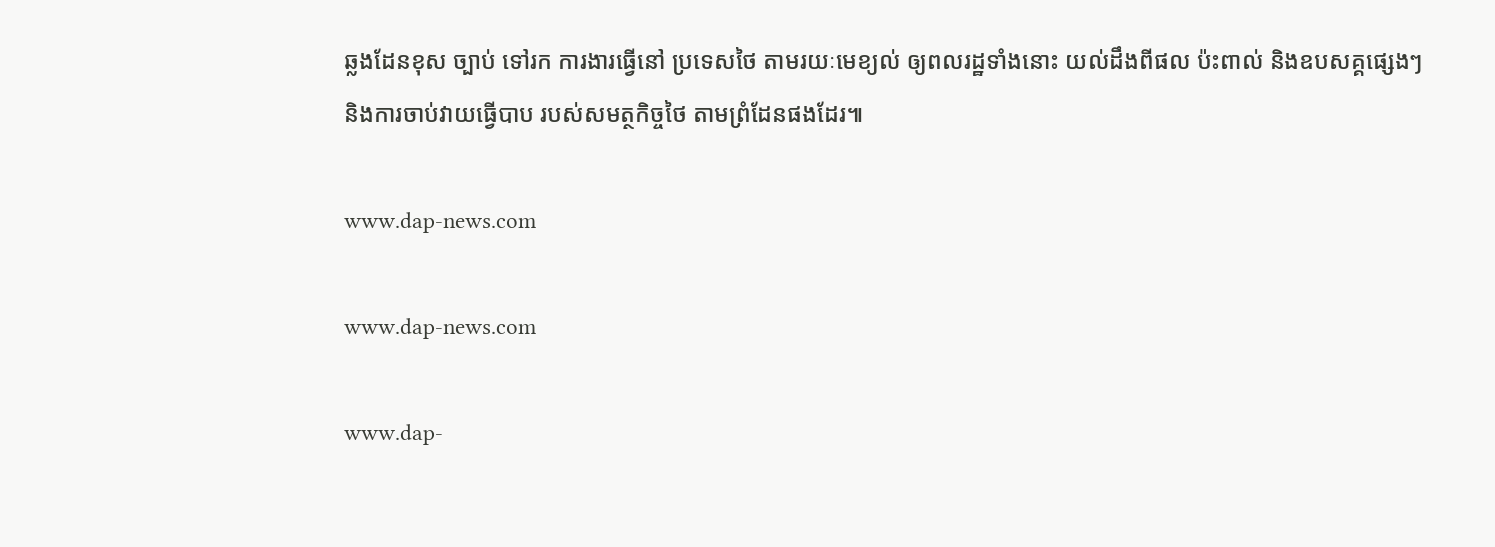ឆ្លងដែនខុស ច្បាប់ ទៅរក ការងារធ្វើនៅ ប្រទេសថៃ តាមរយៈមេខ្យល់ ឲ្យពលរដ្ឋទាំងនោះ យល់ដឹងពីផល ប៉ះពាល់ និងឧបសគ្គផ្សេងៗ និងការចាប់វាយធ្វើបាប របស់សមត្ថកិច្ចថៃ តាមព្រំដែនផងដែរ៕

www.dap-news.com

www.dap-news.com

www.dap-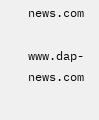news.com

www.dap-news.com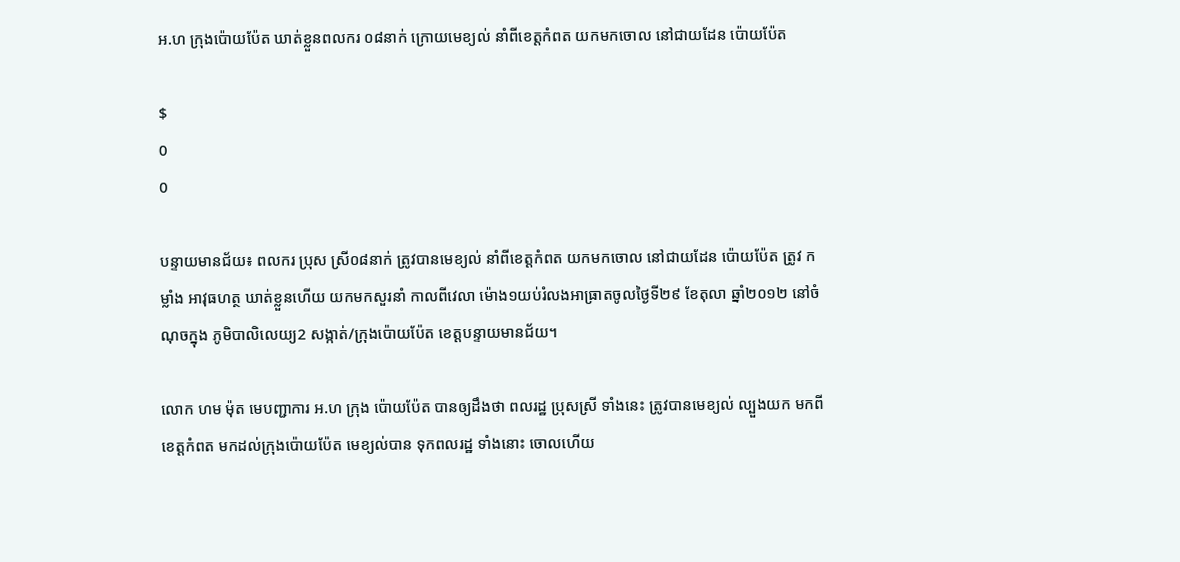អ.ហ ក្រុងប៉ោយប៉ែត ឃាត់ខ្លួនពលករ ០៨នាក់ ក្រោយមេខ្យល់ នាំពីខេត្តកំពត យកមកចោល នៅជាយដែន ប៉ោយប៉ែត

$
0
0

បន្ទាយមានជ័យ៖ ពលករ ប្រុស ស្រី០៨នាក់ ត្រូវបានមេខ្យល់ នាំពីខេត្តកំពត យកមកចោល នៅជាយដែន ប៉ោយប៉ែត ត្រូវ កម្លាំង អាវុធហត្ថ ឃាត់ខ្លួនហើយ យកមកសួរនាំ កាលពីវេលា ម៉ោង១យប់រំលងអាធ្រាតចូលថ្ងៃទី២៩ ខែតុលា ឆ្នាំ២០១២ នៅចំណុចក្នុង ភូមិបាលិលេយ្យ2 សង្កាត់/ក្រុងប៉ោយប៉ែត ខេត្តបន្ទាយមានជ័យ។

លោក ហម ម៉ុត មេបញ្ជាការ អ.ហ ក្រុង ប៉ោយប៉ែត បានឲ្យដឹងថា ពលរដ្ឋ ប្រុសស្រី ទាំងនេះ ត្រូវបានមេខ្យល់ ល្បួងយក មកពីខេត្តកំពត មកដល់ក្រុងប៉ោយប៉ែត មេខ្យល់បាន ទុកពលរដ្ឋ ទាំងនោះ ចោលហើយ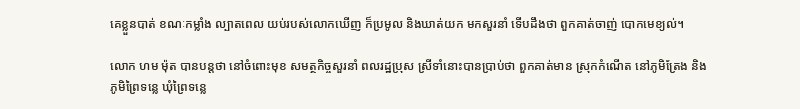គេខ្លួនបាត់ ខណៈកម្លាំង ល្បាតពេល យប់របស់លោកឃើញ ក៏ប្រមូល និងឃាត់យក មកសួរនាំ ទើបដឹងថា ពួកគាត់ចាញ់ បោកមេខ្យល់។

លោក ហម ម៉ុត បានបន្តថា នៅចំពោះមុខ សមត្ថកិច្ចសួរនាំ ពលរដ្ឋប្រុស ស្រីទាំនោះបានប្រាប់ថា ពួកគាត់មាន ស្រុកកំណើត នៅភូមិត្រែង និងភូមិព្រៃទន្លេ ឃុំព្រៃទន្លេ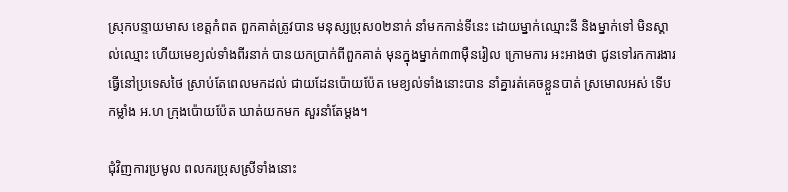ស្រុកបន្ទាយមាស ខេត្តកំពត ពួកគាត់ត្រូវបាន មនុស្សប្រុស០២នាក់ នាំមកកាន់ទីនេះ ដោយម្នាក់ឈ្មោះនី និងម្នាក់ទៅ មិនស្គាល់ឈ្មោះ ហើយមេខ្យល់ទាំងពីរនាក់ បានយកប្រាក់ពីពួកគាត់ មុនក្នុងម្នាក់៣៣ម៉ឺនរៀល ក្រោមការ អះអាងថា ជូនទៅរកការងារ ធ្វើនៅប្រទេសថៃ ស្រាប់តែពេលមកដល់ ជាយដែនប៉ោយប៉ែត មេខ្យល់ទាំងនោះបាន នាំគ្នារត់គេចខ្លួនបាត់ ស្រមោលអស់ ទើបកម្លាំង អ.ហ ក្រុងប៉ោយប៉ែត ឃាត់យកមក សួរនាំតែម្តង។

ជុំវិញការប្រមូល ពលករប្រុសស្រីទាំងនោះ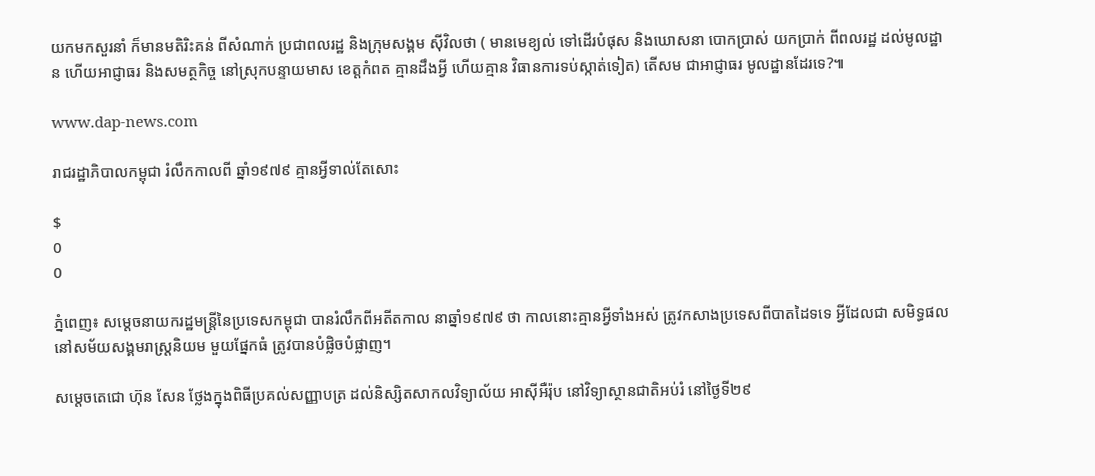យកមកសួរនាំ ក៏មានមតិរិះគន់ ពីសំណាក់ ប្រជាពលរដ្ឋ និងក្រុមសង្គម ស៊ីវិលថា ( មានមេខ្យល់ ទៅដើរបំផុស និងឃោសនា បោកប្រាស់ យកប្រាក់ ពីពលរដ្ឋ ដល់មូលដ្ឋាន ហើយអាជ្ញាធរ និងសមត្ថកិច្ច នៅស្រុកបន្ទាយមាស ខេត្តកំពត គ្មានដឹងអ្វី ហើយគ្មាន វិធានការទប់ស្កាត់ទៀត) តើសម ជាអាជ្ញាធរ មូលដ្ឋានដែរទេ?៕

www.dap-news.com

រាជរដ្ឋាភិបាលកម្ពុជា រំលឹកកាលពី ឆ្នាំ១៩៧៩ គ្មានអ្វីទាល់តែសោះ

$
0
0

ភ្នំពេញ៖ សម្តេចនាយករដ្ឋមន្រ្តីនៃប្រទេសកម្ពុជា បានរំលឹកពីអតីតកាល នាឆ្នាំ១៩៧៩ ថា កាលនោះគ្មានអ្វីទាំងអស់ ត្រូវកសាងប្រទេសពីបាតដៃទទេ អ្វីដែលជា សមិទ្ធផល នៅសម័យសង្គមរាស្រ្តនិយម មួយផ្នែកធំ ត្រូវបានបំផ្លិចបំផ្លាញ។

សម្តេចតេជោ ហ៊ុន សែន ថ្លែងក្នុងពិធីប្រគល់សញ្ញាបត្រ ដល់និស្សិតសាកលវិទ្យាល័យ អាស៊ីអឺរ៉ុប នៅវិទ្យាស្ថានជាតិអប់រំ នៅថ្ងៃទី២៩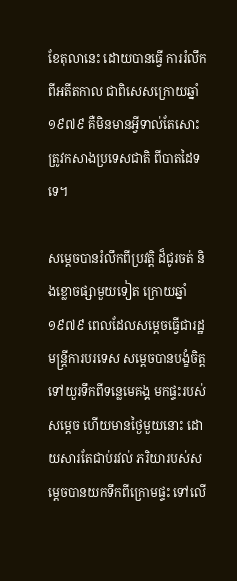ខែតុលានេះ ដោយបានធ្វើ ការរំលឹកពីអតីតកាល ជាពិសេសក្រោយឆ្នាំ១៩៧៩ គឺមិនមានអ្វីទាល់តែសោះ ត្រូវកសាងប្រទេសជាតិ ពីបាតដៃទទេ។

សម្តេចបានរំលឹកពីប្រវត្តិ ដ៏ជូរចត់ និងខ្លោចផ្សាមួយទៀត ក្រោយឆ្នាំ១៩៧៩ ពេលដែលសម្តេចធ្វើជារដ្ឋមន្រ្តីការបរទេស សម្តេចបានបង្ខំចិត្ត ទៅយួរទឹកពីទន្លេមេគង្គ មកផ្ទះរបស់សម្តេច ហើយមានថ្ងៃមួយនោះ ដោយសារតែជាប់រវល់ ភរិយារបស់សម្តេចបានយកទឹកពីក្រោមផ្ទះ ទៅលើ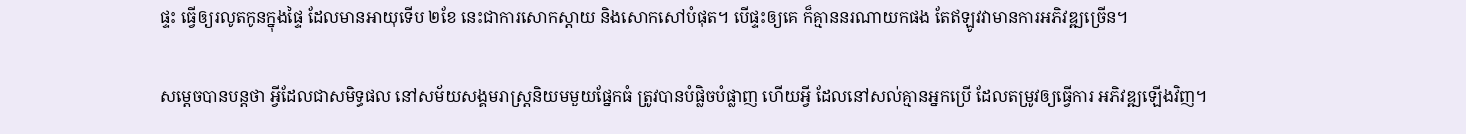ផ្ទះ ធ្វើឲ្យរលូតកូនក្នុងផ្ទៃ ដែលមានអាយុទើប ២ខែ នេះជាការសោកស្តាយ និងសោកសៅបំផុត។ បើផ្ទះឲ្យគេ ក៏គ្មាននរណាយកផង តែឥឡូវវាមានការអភិវឌ្ឍច្រើន។

សម្តេចបានបន្តថា អ្វីដែលជាសមិទ្ធផល នៅសម័យសង្គមរាស្រ្តនិយមមួយផ្នែកធំ ត្រូវបានបំផ្លិចបំផ្លាញ ហើយអ្វី ដែលនៅសល់គ្មានអ្នកប្រើ ដែលតម្រូវឲ្យធ្វើការ អភិវឌ្ឍឡើងវិញ។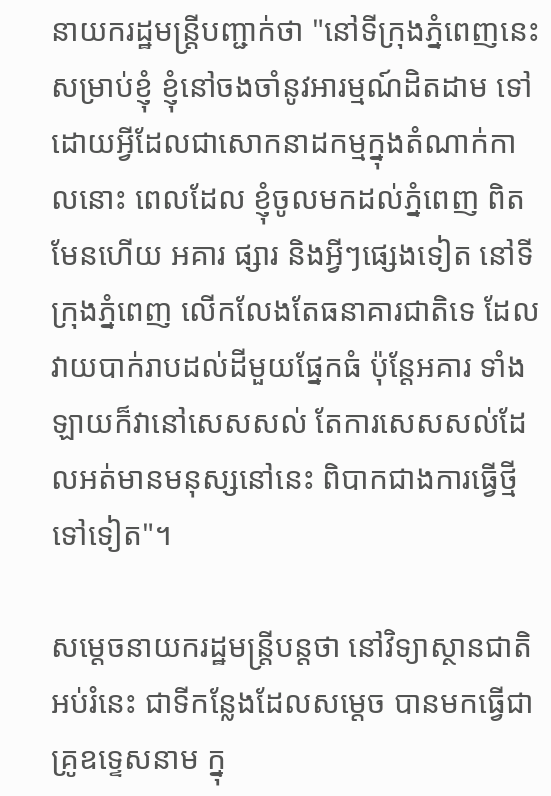នាយករដ្ឋមន្រ្តីបញ្ជាក់ថា "នៅទីក្រុងភ្នំពេញនេះ សម្រាប់ខ្ញុំ ខ្ញុំនៅចងចាំនូវអារម្មណ៍ដិតដាម ទៅដោយអ្វីដែលជាសោកនាដកម្មក្នុងតំណាក់កាលនោះ ពេលដែល ខ្ញុំចូលមកដល់ភ្នំពេញ ពិតមែនហើយ អគារ ផ្សារ និងអ្វីៗផ្សេងទៀត នៅទីក្រុងភ្នំពេញ លើកលែងតែធនាគារជាតិទេ ដែលវាយបាក់រាបដល់ដីមួយផ្នែកធំ ប៉ុន្តែអគារ ទាំងឡាយក៏វានៅសេសសល់ តែការសេសសល់ដែលអត់មានមនុស្សនៅនេះ ពិបាកជាងការធ្វើថ្មីទៅទៀត"។

សម្តេចនាយករដ្ឋមន្រ្តីបន្តថា នៅវិទ្យាស្ថានជាតិអប់រំនេះ ជាទីកន្លែងដែលសម្តេច បានមកធ្វើជាគ្រូឧទ្ទេសនាម ក្នុ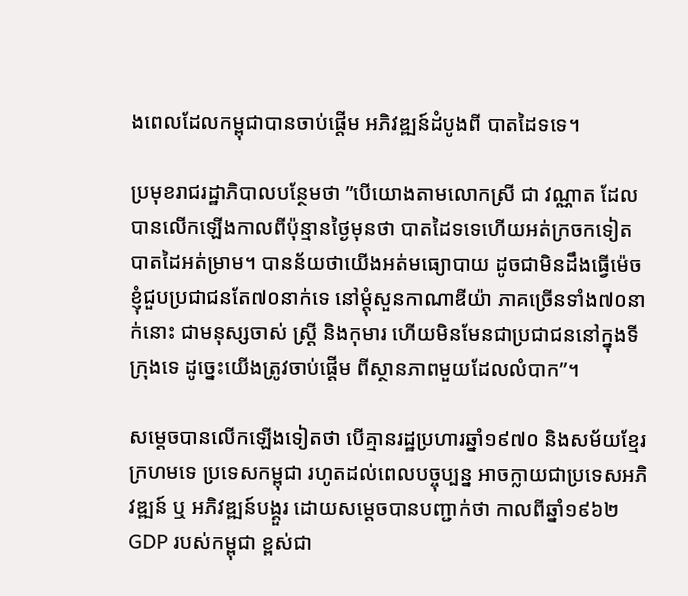ងពេលដែលកម្ពុជាបានចាប់ផ្តើម អភិវឌ្ឍន៍ដំបូងពី បាតដៃទទេ។

ប្រមុខរាជរដ្ឋាភិបាលបន្ថែមថា ”បើយោងតាមលោកស្រី ជា វណ្ណាត ដែលបានលើកឡើងកាលពីប៉ុន្មានថ្ងៃមុនថា បាតដៃទទេហើយអត់ក្រចកទៀត បាតដៃអត់ម្រាម។ បានន័យថាយើងអត់មធ្យោបាយ ដូចជាមិនដឹងធ្វើម៉េច ខ្ញុំជួបប្រជាជនតែ៧០នាក់ទេ នៅម្តុំសួនកាណាឌីយ៉ា ភាគច្រើនទាំង៧០នាក់នោះ ជាមនុស្សចាស់ ស្រ្តី និងកុមារ ហើយមិនមែនជាប្រជាជននៅក្នុងទីក្រុងទេ ដូច្នេះយើងត្រូវចាប់ផ្តើម ពីស្ថានភាពមួយដែលលំបាក”។

សម្តេចបានលើកឡើងទៀតថា បើគ្មានរដ្ឋប្រហារឆ្នាំ១៩៧០ និងសម័យខ្មែរក្រហមទេ ប្រទេសកម្ពុជា រហូតដល់ពេលបច្ចុប្បន្ន អាចក្លាយជាប្រទេសអភិវឌ្ឍន៍ ឬ អភិវឌ្ឍន៍បង្គួរ ដោយសម្តេចបានបញ្ជាក់ថា កាលពីឆ្នាំ១៩៦២ GDP របស់កម្ពុជា ខ្ពស់ជា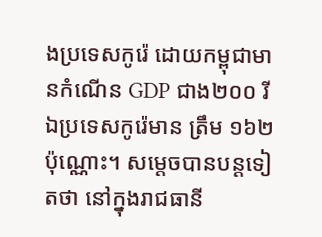ងប្រទេសកូរ៉េ ដោយកម្ពុជាមានកំណើន GDP ជាង២០០ រីឯប្រទេសកូរ៉េមាន ត្រឹម ១៦២ប៉ុណ្ណោះ។ សម្តេចបានបន្តទៀតថា នៅក្នុងរាជធានី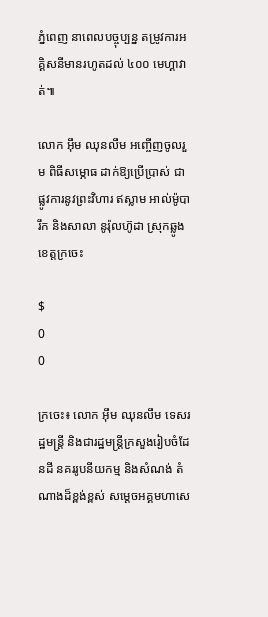ភ្នំពេញ នាពេលបច្ចុប្បន្ន តម្រូវការអគ្គិសនីមានរហូតដល់ ៤០០ មេហ្គាវាត់៕

លោក អ៊ឹម ឈុនលឹម អញ្ចើញចូលរួម ពិធីសម្ភោធ ដាក់ឱ្យប្រើប្រាស់ ជាផ្លូវការនូវព្រះវិហារ ឥស្លាម អាល់ម៉ូបារឹក និងសាលា នូរ៉ុលហ៊ូដា ស្រុកឆ្លូង ខេត្តក្រចេះ

$
0
0

ក្រចេះ៖ លោក អ៊ឹម ឈុនលឹម ទេសរដ្ឋមន្រ្តី និងជារដ្ឋមន្រ្តីក្រសួងរៀបចំដែនដី នគររូបនីយកម្ម និងសំណង់ តំណាងដ៏ខ្ពង់ខ្ពស់ សម្តេចអគ្គមហាសេ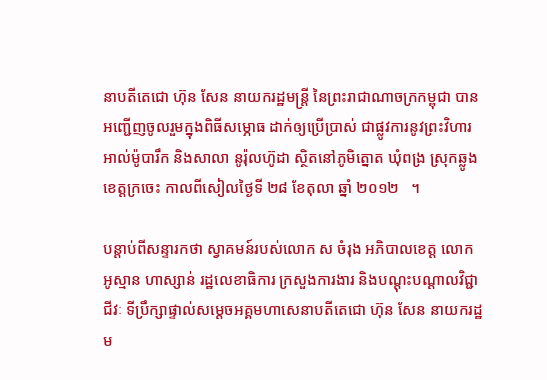នាបតីតេជោ ហ៊ុន សែន នាយករដ្ឋមន្រ្តី នៃព្រះរាជាណាចក្រកម្ពុជា បានអញ្ជើញចូលរួមក្នុងពិធីសម្ភោធ ដាក់ឲ្យប្រើប្រាស់ ជាផ្លូវការនូវព្រះវិហារ អាល់ម៉ូបារឹក និងសាលា នូរ៉ុលហ៊ូដា ស្ថិតនៅភូមិត្នោត ឃុំពង្រ ស្រុកឆ្លូង ខេត្តក្រចេះ កាលពីសៀលថ្ងៃទី ២៨ ខែតុលា ឆ្នាំ ២០១២   ។

បន្តាប់ពីសន្ទារកថា ស្វាគមន៍របស់លោក ស ចំរុង អភិបាលខេត្ត លោក  អូស្មាន ហាស្សាន់ រដ្ឋលេខាធិការ ក្រសួងការងារ និងបណ្តុះបណ្តាលវិជ្ជាជីវៈ ទីប្រឹក្សាផ្ទាល់សមេ្តចអគ្គមហាសេនាបតីតេជោ ហ៊ុន សែន នាយករដ្ឋម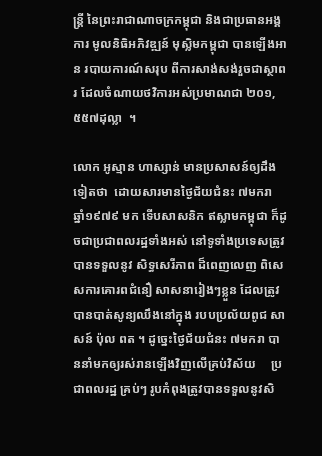ន្រ្តី នៃព្រះរាជាណាចក្រកម្ពុជា និងជាប្រធានអង្គការ មូលនិធិអភិវឌ្ឍន៍ មុស្លិមកម្ពុជា បានឡើងអាន របាយការណ៍សរុប ពីការសាង់សង់រួចជាស្ថាពរ ដែលចំណាយថវិការអស់ប្រមាណជា ២០១,៥៥៧ដុល្លា  ។

លោក អូស្មាន ហាស្សាន់ មានប្រសាសន៍ឲ្យដឹងទៀតថា  ដោយសារមានថ្ងៃជ័យជំនះ ៧មករា ឆ្នាំ១៩៧៩ មក ទើបសាសនិក ឥស្លាមកម្ពុជា ក៏ដូចជាប្រជាពលរដ្ឋទាំងអស់ នៅទូទាំងប្រទេសត្រូវបានទទួលនូវ សិទ្ធសេរីភាព ដ៏ពេញលេញ ពិសេសការគោរពជំនឿ សាសនារៀងៗខ្លួន ដែលត្រូវបានបាត់សូន្យឈឹងនៅក្នុង របបប្រល័យពូជ សាសន៍ ប៉ុល ពត ។ ដូច្នេះថ្ងៃជ័យជំនះ ៧មករា បាននាំមកឲ្យរស់រានឡើងវិញលើគ្រប់វិស័យ     ប្រជាពលរដ្ឋ គ្រប់ៗ រូបកំពុងត្រូវបានទទួលនូវសិ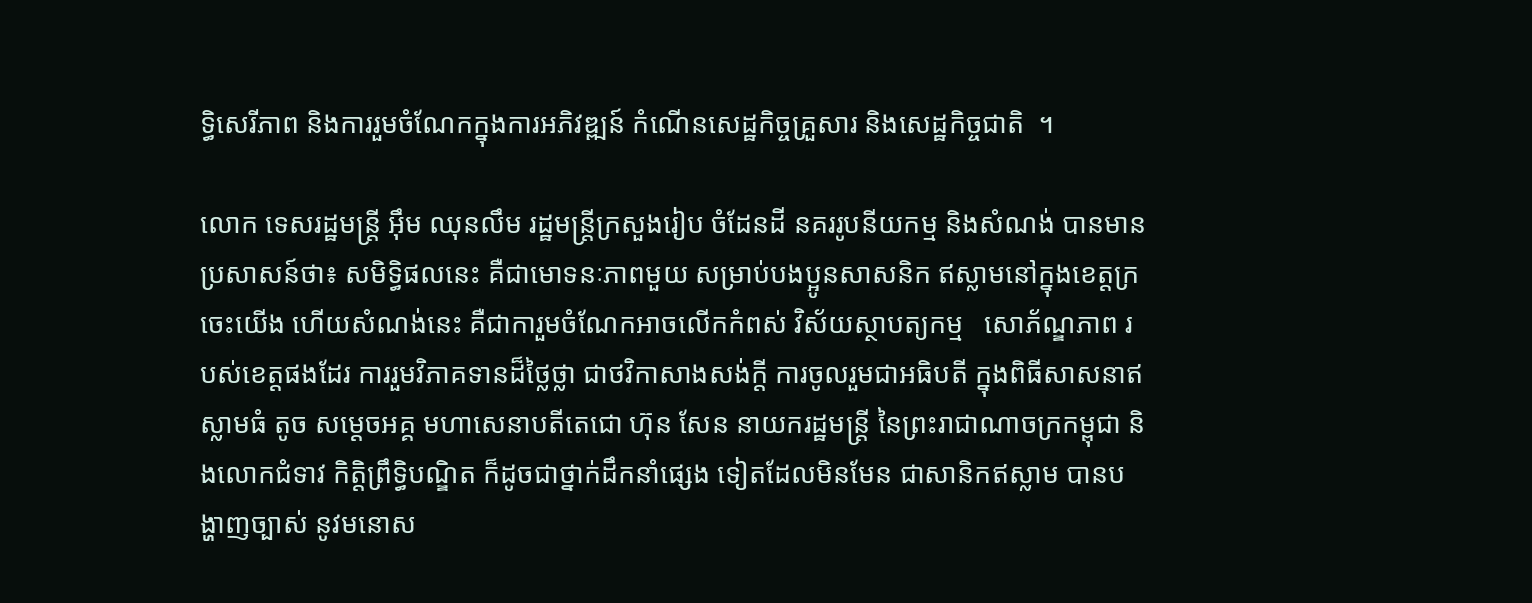ទ្ធិសេរីភាព និងការរួមចំណែកក្នុងការអភិវឌ្ឍន៍ កំណើនសេដ្ឋកិច្ចគ្រួសារ និងសេដ្ឋកិច្ចជាតិ  ។

លោក ទេសរដ្ឋមន្រ្តី អ៊ឹម ឈុនលឹម រដ្ឋមន្រ្តីក្រសួងរៀប ចំដែនដី នគររូបនីយកម្ម និងសំណង់ បានមាន ប្រសាសន៍ថា៖ សមិទ្ធិផលនេះ គឺជាមោទនៈភាពមួយ សម្រាប់បងប្អូនសាសនិក ឥស្លាមនៅក្នុងខេត្តក្រចេះយើង ហើយសំណង់នេះ គឺជាការួមចំណែកអាចលើកកំពស់ វិស័យស្ថាបត្យកម្ម   សោភ័ណ្ឌភាព របស់ខេត្តផងដែរ ការរួមវិភាគទានដ៏ថ្លៃថ្លា ជាថវិកាសាងសង់ក្តី ការចូលរួមជាអធិបតី ក្នុងពិធីសាសនាឥស្លាមធំ តូច សម្តេចអគ្គ មហាសេនាបតីតេជោ ហ៊ុន សែន នាយករដ្ឋមន្រ្តី នៃព្រះរាជាណាចក្រកម្ពុជា និងលោកជំទាវ កិត្តិព្រឹទ្ធិបណ្ឌិត ក៏ដូចជាថ្នាក់ដឹកនាំផ្សេង ទៀតដែលមិនមែន ជាសានិកឥស្លាម បានបង្ហាញច្បាស់ នូវមនោស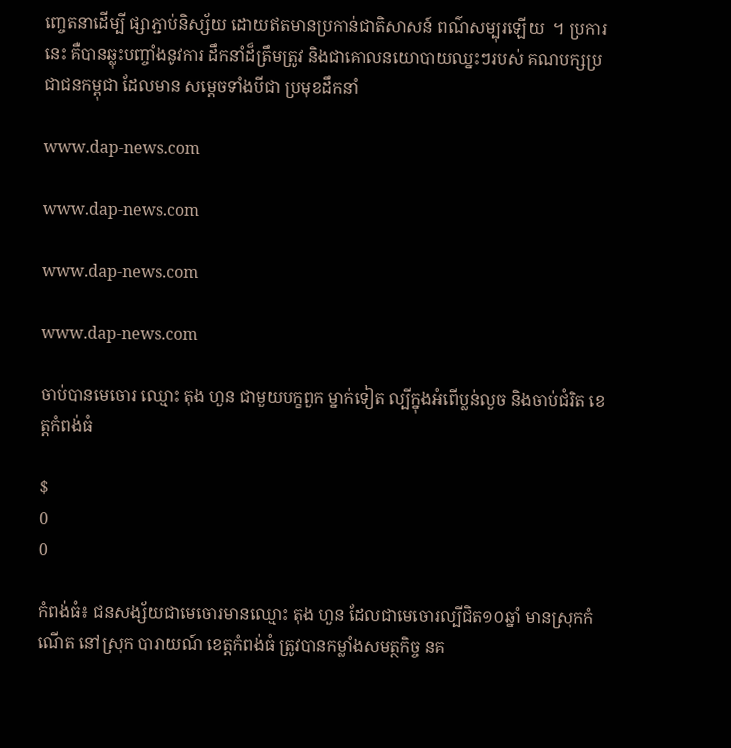ញ្ចេតនាដើម្បី ផ្សាភ្ជាប់និស្ស័យ ដោយឥតមានប្រកាន់ជាតិសាសន៍ ពណ៌សម្បុរឡើយ  ។ ប្រការនេះ គឺបានឆ្លុះបញ្ចាំងនូវការ ដឹកនាំដ៏ត្រឹមត្រូវ និងជាគោលនយោបាយឈ្នះៗរបស់ គណបក្សប្រជាជនកម្ពុជា ដែលមាន សម្តេចទាំងបីជា ប្រមុខដឹកនាំ

www.dap-news.com

www.dap-news.com

www.dap-news.com

www.dap-news.com

ចាប់បានមេចោរ ឈ្មោះ តុង ហួន ជាមួយបក្ខពួក ម្នាក់ទៀត ល្បីក្នុងអំពើប្លន់លួច និងចាប់ជំរិត ខេត្តកំពង់ធំ

$
0
0

កំពង់ធំ៖ ជនសង្ស័យជាមេចោរមានឈ្មោះ តុង ហួន ដែលជាមេចោរល្បីជិត១០ឆ្នាំ មានស្រុកកំណើត នៅស្រុក បារាយណ៍ ខេត្តកំពង់ធំ ត្រូវបានកម្លាំងសមត្ថកិច្ច នគ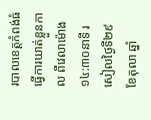របាលខេត្តកំពង់ធំ ធ្វើការឃាត់ខ្លួនកាល ពីវេលាម៉ោង ១៤:៣០នាទី រសៀលថ្ងៃទី២៩ ខែតុលា ឆ្នាំ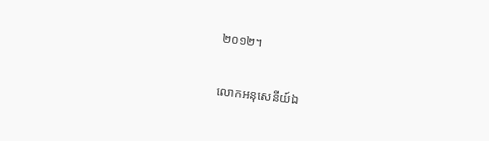២០១២។

លោកអនុសេនីយ៍ឯ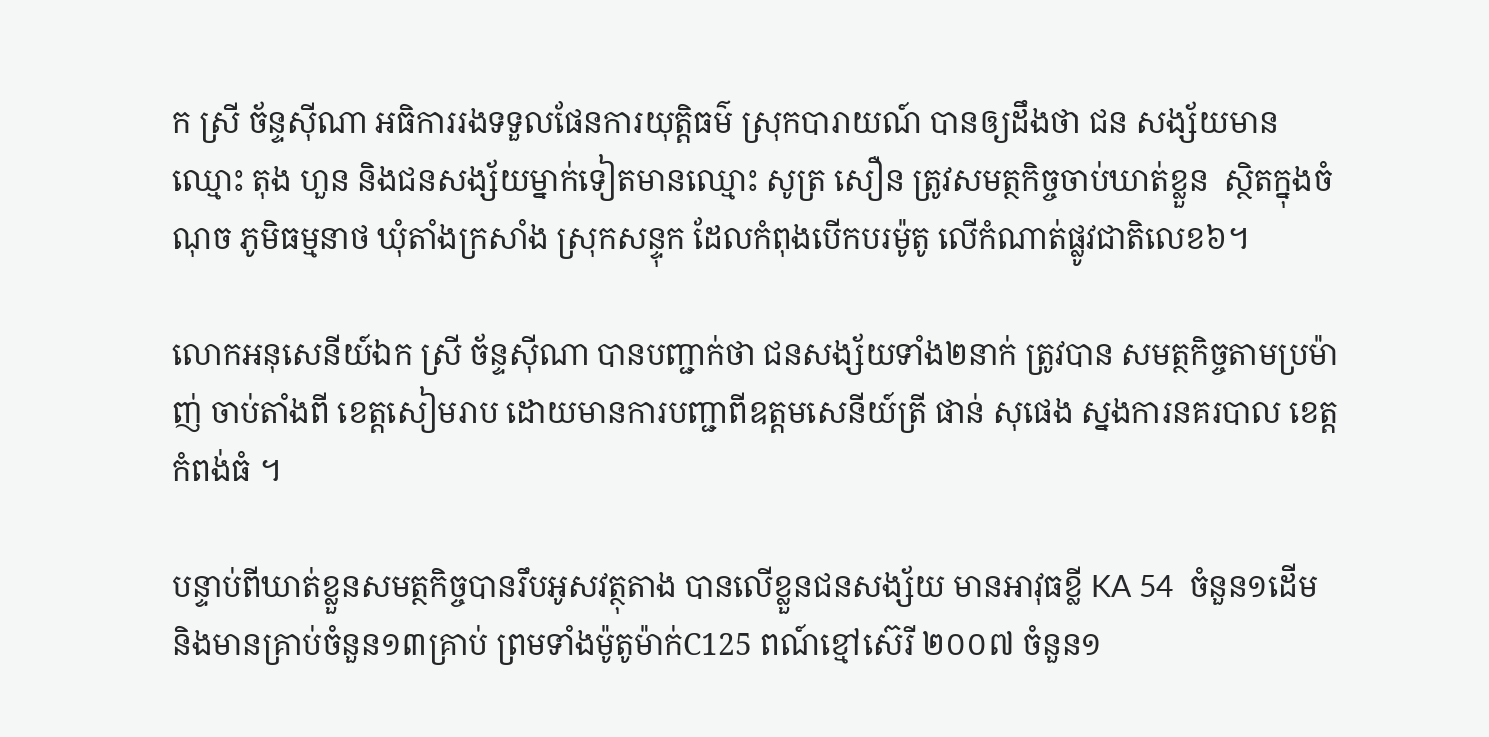ក ស្រី ច័ន្ទស៊ីណា អធិការរងទទួលផែនការយុត្តិធម៌ ស្រុកបារាយណ៍ បានឲ្យដឹងថា ជន សង្ស័យមានឈ្មោះ តុង ហួន និងជនសង្ស័យម្នាក់ទៀតមានឈ្មោះ សូត្រ សឿន ត្រូវសមត្ថកិច្ចចាប់ឃាត់ខ្លួន  ស្ថិតក្នុងចំណុច ភូមិធម្មនាថ ឃុំតាំងក្រសាំង ស្រុកសន្ទុក ដែលកំពុងបើកបរម៉ូតូ លើកំណាត់ផ្លូវជាតិលេខ៦។

លោកអនុសេនីយ៍ឯក ស្រី ច័ន្ទស៊ីណា បានបញ្ជាក់ថា ជនសង្ស័យទាំង២នាក់ ត្រូវបាន សមត្ថកិច្ចតាមប្រម៉ាញ់ ចាប់តាំងពី ខេត្តសៀមរាប ដោយមានការបញ្ជាពីឧត្តមសេនីយ៍ត្រី ផាន់ សុផេង ស្នងការនគរបាល ខេត្តកំពង់ធំ ។

បន្ទាប់ពីឃាត់ខ្លួនសមត្ថកិច្ចបានរឹបអូសវត្ថុតាង បានលើខ្លួនជនសង្ស័យ មានអាវុធខ្លី KA 54  ចំនួន១ដើម និងមានគ្រាប់ចំនួន១៣គ្រាប់ ព្រមទាំងម៉ូតូម៉ាក់C125 ពណ៍ខ្មៅស៊េរី ២០០៧ ចំនួន១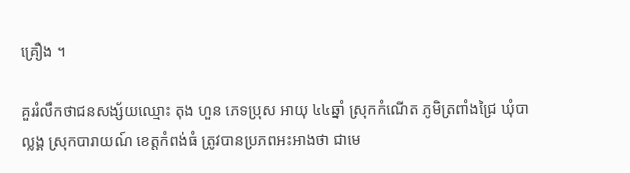គ្រឿង ។

គួររំលឹកថាជនសង្ស័យឈ្មោះ តុង ហួន ភេទប្រុស អាយុ ៤៤ឆ្នាំ ស្រុកកំណើត ភូមិត្រពាំងជ្រៃ ឃុំបាល្លង្គ ស្រុកបារាយណ៍ ខេត្តកំពង់ធំ ត្រូវបានប្រភពអះអាងថា ជាមេ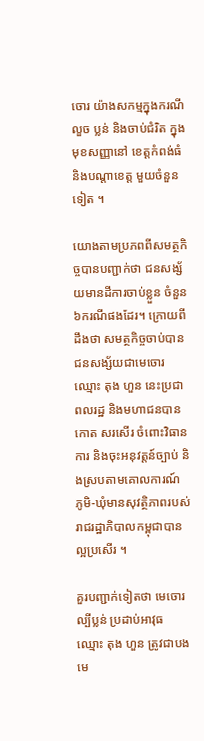ចោរ យ៉ាងសកម្មក្នុងករណី លួច ប្លន់ និងចាប់ជំរិត ក្នុងមុខសញ្ញានៅ ខេត្តកំពង់ធំ និងបណ្តាខេត្ត មួយចំនួនទៀត ។

យោងតាមប្រភពពីសមត្ថកិច្ចបានបញ្ជាក់ថា ជនសង្ស័យមានដីការចាប់ខ្លួន ចំនួន៦ករណីផងដែរ។ ក្រោយពី ដឹងថា សមត្ថកិច្ចចាប់បានជនសង្ស័យជាមេចោរឈ្មោះ តុង ហួន នេះប្រជាពលរដ្ឋ និងមហាជនបានកោត សរសើរ ចំពោះវិធានការ និងចុះអនុវត្តន៍ច្បាប់ និងស្របតាមគោលការណ៍ ភូមិ-ឃុំមានសុវត្ថិភាពរបស់ រាជរដ្ឋាភិបាលកម្ពុជាបានល្អប្រសើរ ។

គួរបញ្ជាក់ទៀតថា មេចោរល្បីប្លន់ ប្រដាប់អាវុធ ឈ្មោះ តុង ហួន ត្រូវជាបងមេ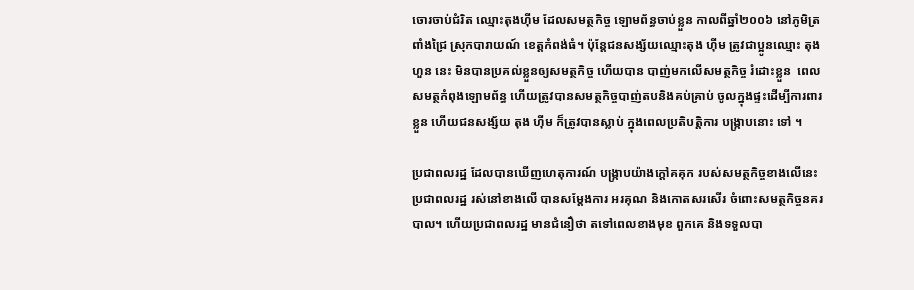ចោរចាប់ជំរិត ឈ្មោះតុងហ៊ីម ដែលសមត្ថកិច្ច ឡោមព័ន្ធចាប់ខ្លួន កាលពីឆ្នាំ២០០៦ នៅភូមិត្រពាំងជ្រៃ ស្រុកបារាយណ៍ ខេត្តកំពង់ធំ។ ប៉ុន្តែជនសង្ស័យឈ្មោះតុង ហ៊ីម ត្រូវជាប្អូនឈ្មោះ តុង ហួន នេះ មិនបានប្រគល់ខ្លួនឲ្យសមត្ថកិច្ច ហើយបាន បាញ់មកលើសមត្ថកិច្ច រំដោះខ្លួន  ពេលសមត្ថកំពុងឡោមព័ន្ធ ហើយត្រូវបានសមត្ថកិច្ចបាញ់តបនិងគប់គ្រាប់ ចូលក្នុងផ្ទះដើម្បីការពារខ្លួន ហើយជនសង្ស័យ តុង ហ៊ីម ក៏ត្រូវបានស្លាប់ ក្នុងពេលប្រតិបត្តិការ បង្រ្កាបនោះ ទៅ ។

ប្រជាពលរដ្ឋ ដែលបានឃើញហេតុការណ៍ បង្ក្រាបយ៉ាងក្តៅគគុក របស់សមត្ថកិច្ចខាងលើនេះ ប្រជាពលរដ្ឋ រស់នៅខាងលើ បានសម្តែងការ អរគុណ និងកោតសរសើរ ចំពោះសមត្ថកិច្ចនគរបាល។ ហើយប្រជាពលរដ្ឋ មានជំនឿថា តទៅពេលខាងមុខ ពួកគេ និងទទួលបា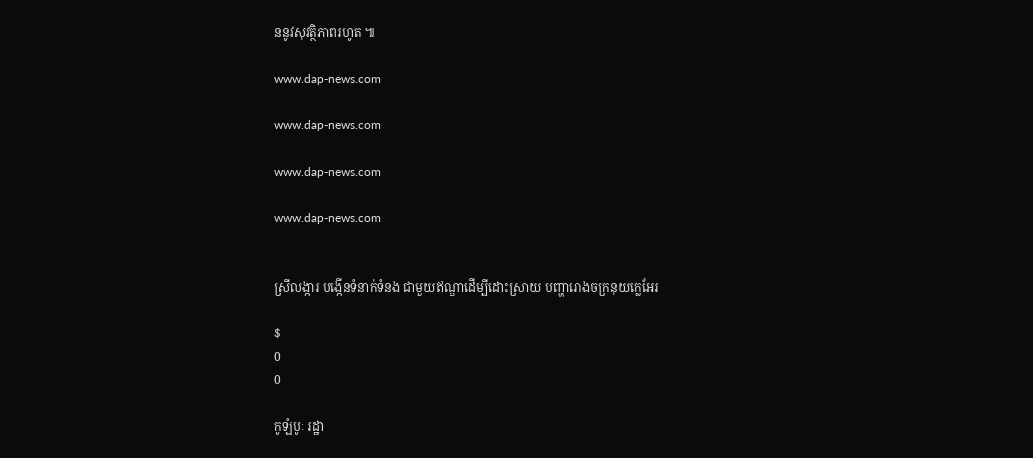ននូវសុវត្ថិភាពរហូត ៕

www.dap-news.com

www.dap-news.com

www.dap-news.com

www.dap-news.com


ស្រីលង្ការ បង្កើនទំនាក់ទំនង ជាមួយឥណ្ឌាដើម្បីដោះស្រាយ បញ្ហារោងចក្រនុយក្លេអែរ

$
0
0

កូឡំបូៈ រដ្ឋា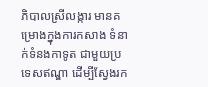ភិបាលស្រីលង្ការ មានគម្រោងក្នុងការកសាង ទំនាក់ទំនងកាទូត ជាមួយប្រទេសឥណ្ឌា ដើម្បីស្វែងរក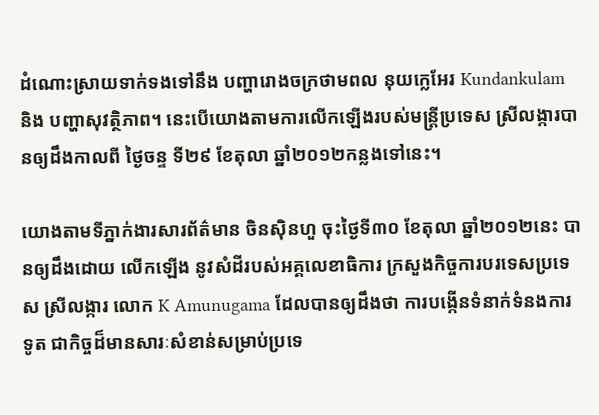ដំណោះស្រាយទាក់ទងទៅនឹង បញ្ហារោងចក្រថាមពល នុយក្លេអែរ Kundankulam និង បញ្ហាសុវត្ថិភាព។ នេះបើយោងតាមការលើកឡើងរបស់មន្ត្រីប្រទេស ស្រីលង្ការបានឲ្យដឹងកាលពី ថ្ងៃចន្ទ ទី២៩ ខែតុលា ឆ្នាំ២០១២កន្លងទៅនេះ។

យោងតាមទីភ្នាក់ងារសារព័ត៌មាន ចិនស៊ិនហួ ចុះថ្ងៃទី៣០ ខែតុលា ឆ្នាំ២០១២នេះ បានឲ្យដឹងដោយ លើកឡើង នូវសំដីរបស់អគ្គលេខាធិការ ក្រសួងកិច្ចការបរទេសប្រទេស ស្រីលង្ការ លោក K Amunugama ដែលបានឲ្យដឹងថា ការបង្កើនទំនាក់ទំនងការទូត ជាកិច្ចដ៏មានសារៈសំខាន់សម្រាប់ប្រទេ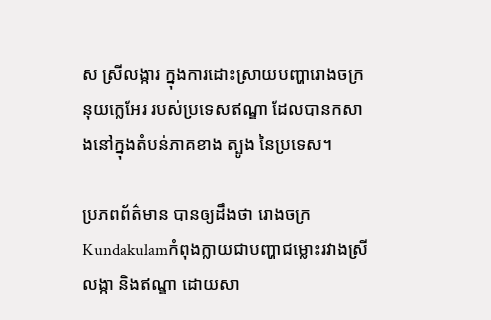ស ស្រីលង្ការ ក្នុងការដោះស្រាយបញ្ហារោងចក្រនុយក្លេអែរ របស់ប្រទេសឥណ្ឌា ដែលបានកសាងនៅក្នុងតំបន់ភាគខាង ត្បូង នៃប្រទេស។

ប្រភពព័ត៌មាន បានឲ្យដឹងថា រោងចក្រ Kundakulamកំពុងក្លាយជាបញ្ហាជម្លោះរវាងស្រីលង្កា និងឥណ្ឌា ដោយសា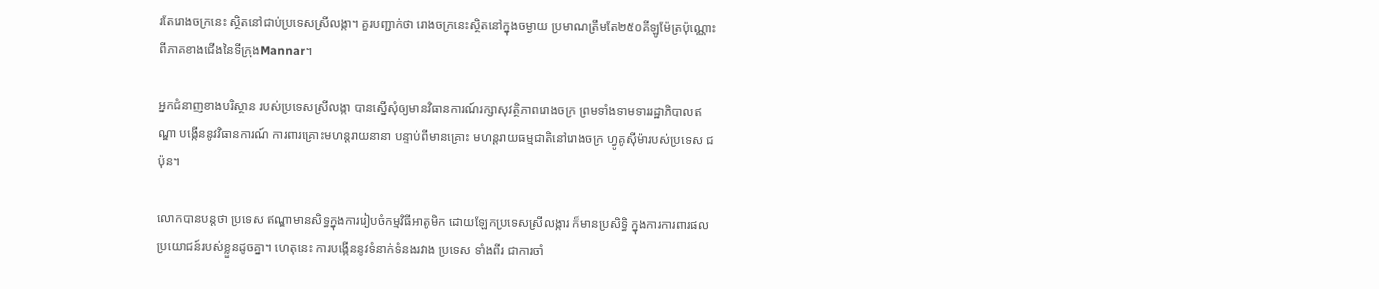រតែរោងចក្រនេះ ស្ថិតនៅជាប់ប្រទេសស្រីលង្កា។ គួរបញ្ជាក់ថា រោងចក្រនេះស្ថិតនៅក្នុងចម្ងាយ ប្រមាណត្រឹមតែ២៥០គីឡូម៉ែត្រប៉ុណ្ណោះ ពីភាគខាងជើងនៃទីក្រុងMannar។

អ្នកជំនាញខាងបរិស្ថាន របស់ប្រទេសស្រីលង្កា បានស្នើសុំឲ្យមានវិធានការណ៍រក្សាសុវត្ថិភាពរោងចក្រ ព្រមទាំងទាមទាររដ្ឋាភិបាលឥណ្ឌា បង្កើននូវវិធានការណ៍ ការពារគ្រោះមហន្តរាយនានា បន្ទាប់ពីមានគ្រោះ មហន្តរាយធម្មជាតិនៅរោងចក្រ ហ្វូគូស៊ីម៉ារបស់ប្រទេស ជប៉ុន។

លោកបានបន្តថា ប្រទេស ឥណ្ឌាមានសិទ្ធក្នុងការរៀបចំកម្មវិធីអាតូមិក ដោយឡែកប្រទេសស្រីលង្ការ ក៏មានប្រសិទ្ធិ ក្នុងការការពារផលប្រយោជន៍របស់ខ្លួនដូចគ្នា។ ហេតុនេះ ការបង្កើននូវទំនាក់ទំនងរវាង ប្រទេស ទាំងពីរ ជាការចាំ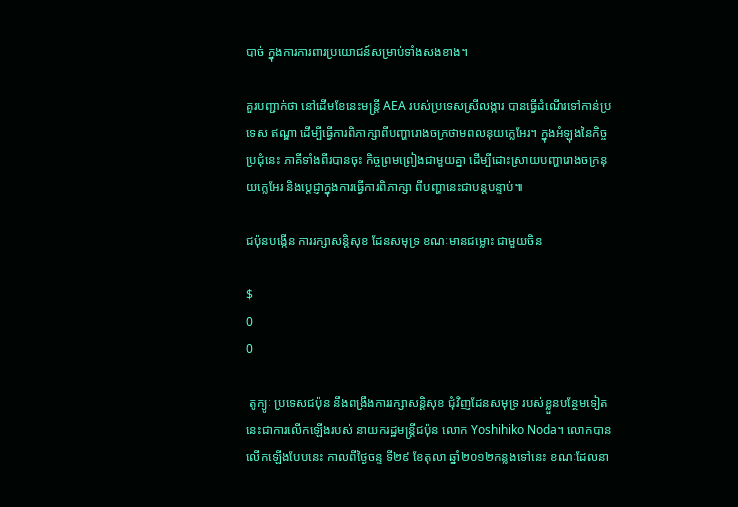បាច់ ក្នុងការការពារប្រយោជន៍សម្រាប់ទាំងសងខាង។

គួរបញ្ជាក់ថា នៅដើមខែនេះមន្ត្រី AEA របស់ប្រទេសស្រីលង្ការ បានធ្វើដំណើរទៅកាន់ប្រទេស ឥណ្ឌា ដើម្បីធ្វើការពិភាក្សាពីបញ្ហារោងចក្រថាមពលនុយក្លេអែរ។ ក្នុងអំឡុងនៃកិច្ចប្រជុំនេះ ភាគីទាំងពីរបានចុះ កិច្ចព្រមព្រៀងជាមួយគ្នា ដើម្បីដោះស្រាយបញ្ហារោងចក្រនុយក្លេអែរ និងប្តេជ្ញាក្នុងការធ្វើការពិភាក្សា ពីបញ្ហានេះជាបន្តបន្ទាប់៕

ជប៉ុនបង្កើន ការរក្សាសន្តិសុខ ដែនសមុទ្រ ខណៈមានជម្លោះ ជាមួយចិន

$
0
0

 តូក្យូៈ ប្រទេសជប៉ុន នឹងពង្រឹងការរក្សាសន្តិសុខ ជុំវិញដែនសមុទ្រ របស់ខ្លួនបន្ថែមទៀត នេះជាការលើកឡើងរបស់ នាយករដ្ឋមន្ត្រីជប៉ុន លោក Yoshihiko Noda។ លោកបានលើកឡើងបែបនេះ កាលពីថ្ងៃចន្ទ ទី២៩ ខែតុលា ឆ្នាំ២០១២កន្លងទៅនេះ ខណៈដែលនា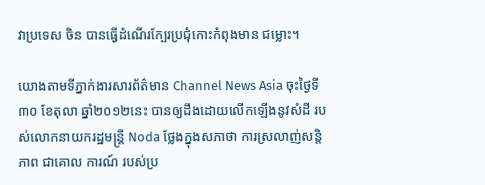វាប្រទេស ចិន បានធ្វើដំណើរក្បែរប្រជុំកោះកំពុងមាន ជម្លោះ។

យោងតាមទីភ្នាក់ងារសារព័ត៌មាន Channel News Asia ចុះថ្ងៃទី៣០ ខែតុលា ឆ្នាំ២០១២នេះ បានឲ្យដឹងដោយលើកឡើងនូវសំដី របស់លោកនាយករដ្ឋមន្ត្រី Noda ថ្លែងក្នុងសភាថា ការស្រលាញ់សន្តិភាព ជាគោល ការណ៍ របស់ប្រ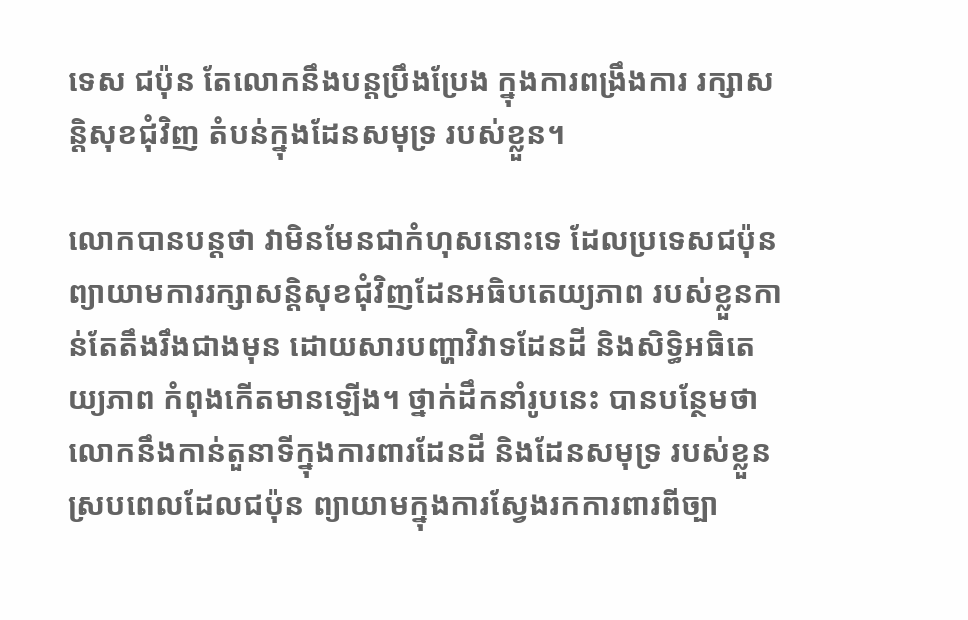ទេស ជប៉ុន តែលោកនឹងបន្តប្រឹងប្រែង ក្នុងការពង្រឹងការ រក្សាសន្តិសុខជុំវិញ តំបន់ក្នុងដែនសមុទ្រ របស់ខ្លួន។

លោកបានបន្តថា វាមិនមែនជាកំហុសនោះទេ ដែលប្រទេសជប៉ុន ព្យាយាមការរក្សាសន្តិសុខជុំវិញដែនអធិបតេយ្យភាព របស់ខ្លួនកាន់តែតឹងរឹងជាងមុន ដោយសារបញ្ហាវិវាទដែនដី និងសិទ្ធិអធិតេយ្យភាព កំពុងកើតមានឡើង។ ថ្នាក់ដឹកនាំរូបនេះ បានបន្ថែមថា លោកនឹងកាន់តួនាទីក្នុងការពារដែនដី និងដែនសមុទ្រ របស់ខ្លួន ស្របពេលដែលជប៉ុន ព្យាយាមក្នុងការស្វែងរកការពារពីច្បា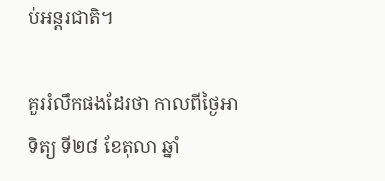ប់អន្តរជាតិ។

គួររំលឹកផងដែរថា កាលពីថ្ងៃអាទិត្យ ទី២៨ ខែតុលា ឆ្នាំ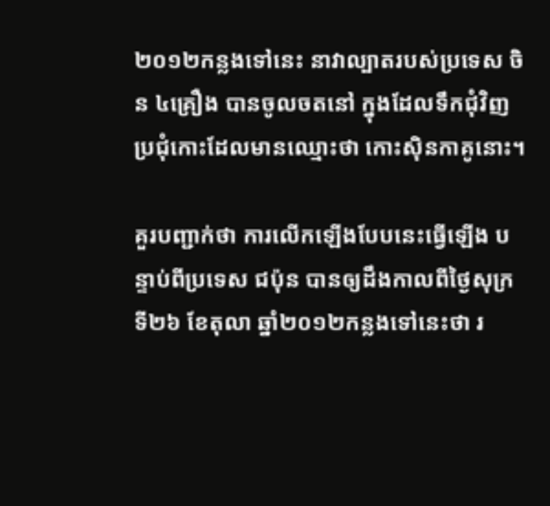២០១២កន្លងទៅនេះ នាវាល្បាតរបស់ប្រទេស ចិន ៤គ្រឿង បានចូលចតនៅ ក្នុងដែលទឹកជុំវិញ ប្រជុំកោះដែលមានឈ្មោះថា កោះស៊ិនកាគូនោះ។

គួរបញ្ជាក់ថា ការលើកឡើងបែបនេះធ្វើឡើង បន្ទាប់ពីប្រទេស ជប៉ុន បានឲ្យដឹងកាលពីថ្ងៃសុក្រ ទី២៦ ខែតុលា ឆ្នាំ២០១២កន្លងទៅនេះថា រ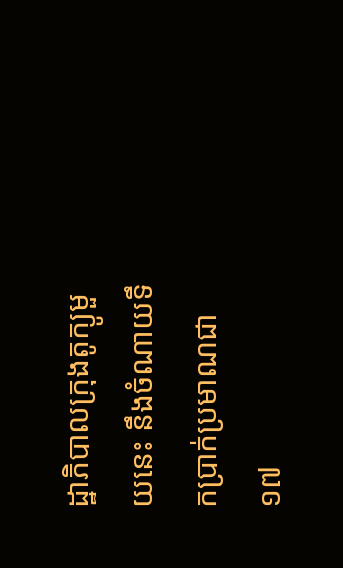ដ្ឋាភិបាលក្រុងតូក្យូមួយនេះ នឹងចំណាយទឹកប្រាក់ប្រមាណជា ១៧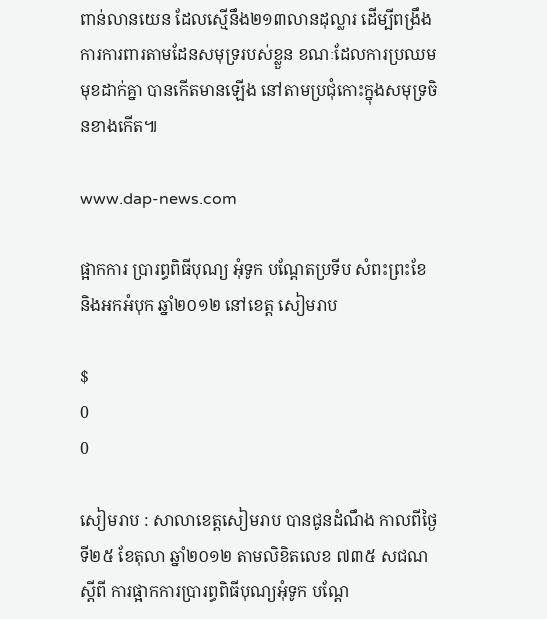ពាន់លានយេន ដែលស្មើនឹង២១៣លានដុល្លារ ដើម្បីពង្រឹងការការពារតាមដែនសមុទ្ររបស់ខ្លួន ខណៈដែលការប្រឈមមុខដាក់គ្នា បានកើតមានឡើង នៅតាមប្រជុំកោះក្នុងសមុទ្រចិនខាងកើត៕

www.dap-news.com

ផ្អាកការ ប្រារព្ធពិធីបុណ្យ អុំទូក បណ្ដែតប្រទីប សំពះព្រះខែ និងអកអំបុក ឆ្នាំ២០១២ នៅខេត្ត សៀមរាប

$
0
0

សៀមរាប : សាលាខេត្តសៀមរាប បានជូនដំណឹង កាលពីថ្ងៃទី២៥ ខែតុលា ឆ្នាំ២០១២ តាមលិខិតលេខ ៧៣៥ សជណ ស្ដីពី ការផ្អាកការប្រារព្ធពិធីបុណ្យអុំទូក បណ្ដែ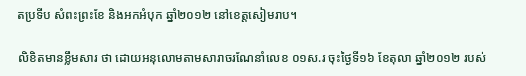តប្រទីប សំពះព្រះខែ និងអកអំបុក ឆ្នាំ២០១២ នៅខេត្តសៀមរាប។

លិខិតមានខ្លឹមសារ ថា ដោយអនុលោមតាមសារាចរណែនាំលេខ ០១ស.រ ចុះថ្ងៃទី១៦ ខែតុលា ឆ្នាំ២០១២ របស់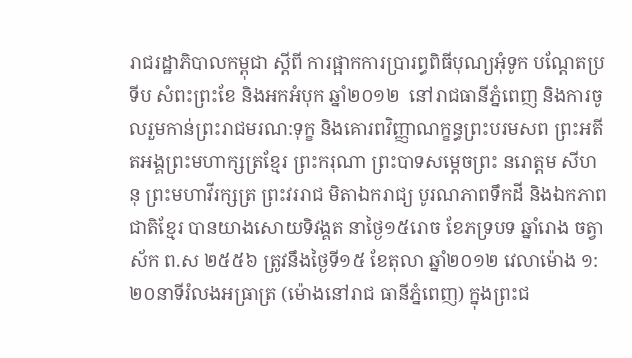រាជរដ្ឋាភិបាលកម្ពុជា ស្ដីពី ការផ្អាកការប្រារព្ធពិធីបុណ្យអុំទូក បណ្ដែតប្រទីប សំពះព្រះខែ និងអកអំបុក ឆ្នាំ២០១២  នៅរាជធានីភ្នំពេញ និងការចូលរួមកាន់ព្រះរាជមរណ:ទុក្ខ និងគោរពវិញ្ញាណក្ខន្ធព្រះបរមសព ព្រះអតីតអង្គព្រះមហាក្សត្រខ្មែរ ព្រះករុណា ព្រះបាទសម្ដេចព្រះ នរោត្ដម សីហនុ ព្រះមហាវីរក្សត្រ ព្រះវររាជ មិតាឯករាជ្យ បូរណភាពទឹកដី និងឯកភាពជាតិខ្មែរ បានយាងសោយទិវង្គត នាថ្ងៃ១៥រោច ខែភទ្របទ ឆ្នាំរោង ចត្វាស័ក ព.ស ២៥៥៦ ត្រូវនឹងថ្ងៃទី១៥ ខែតុលា ឆ្នាំ២០១២ វេលាម៉ោង ១:២០នាទីរំលងអធ្រាត្រ (ម៉ោងនៅរាជ ធានីភ្នំពេញ) ក្នុងព្រះជ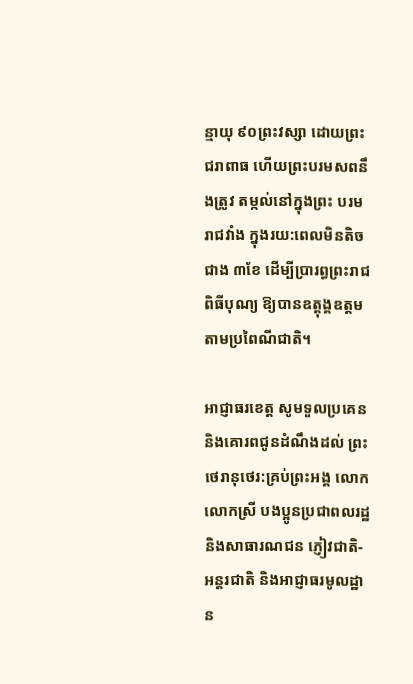ន្មាយុ ៩០ព្រះវស្សា ដោយព្រះជរាពាធ ហើយព្រះបរមសពនឹងត្រូវ តម្កល់នៅក្នុងព្រះ បរមរាជវាំង ក្នុងរយ:ពេលមិនតិចជាង ៣ខែ ដើម្បីប្រារព្ធព្រះរាជពិធីបុណ្យ ឱ្យបានឧត្ដុង្គឧត្ដម តាមប្រពៃណីជាតិ។

អាជ្ញាធរខេត្ត សូមទួលប្រគេន និងគោរពជូនដំណឹងដល់ ព្រះថេរានុថេរ:គ្រប់ព្រះអង្គ លោក លោកស្រី បងប្អូនប្រជាពលរដ្ឋនិងសាធារណជន ភ្ញៀវជាតិ-អន្តរជាតិ និងអាជ្ញាធរមូលដ្ឋាន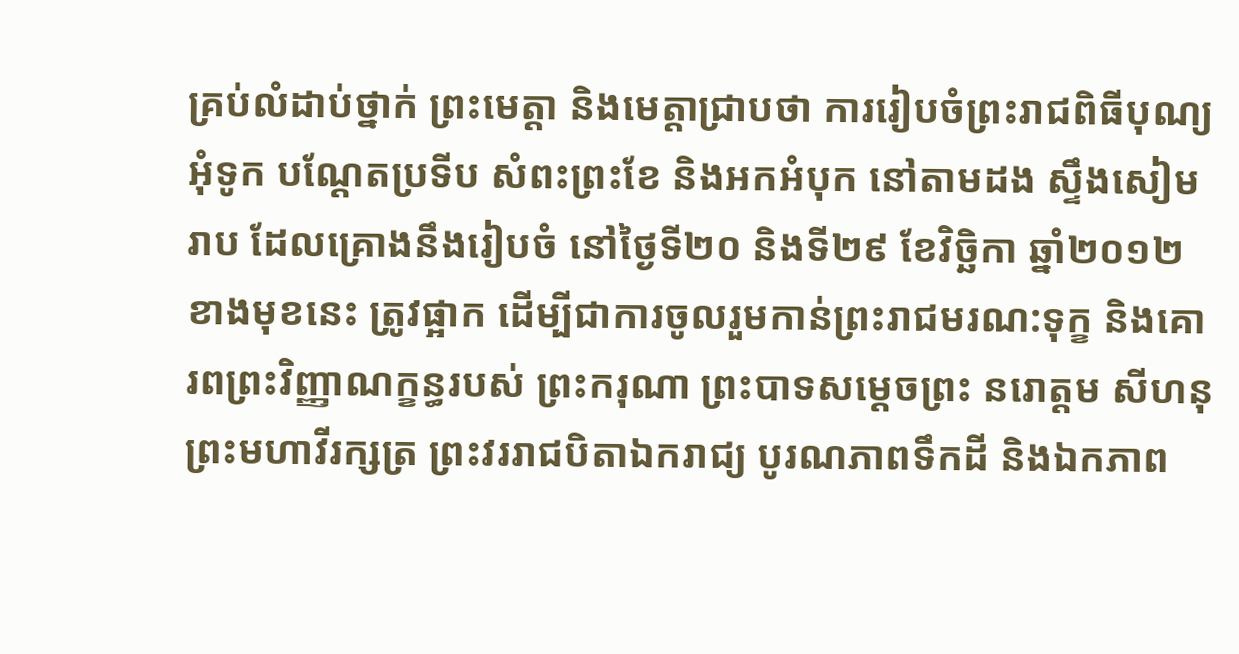គ្រប់លំដាប់ថ្នាក់ ព្រះមេត្ដា និងមេត្ដាជ្រាបថា ការរៀបចំព្រះរាជពិធីបុណ្យអុំទូក បណ្ដែតប្រទីប សំពះព្រះខែ និងអកអំបុក នៅតាមដង ស្ទឹងសៀមរាប ដែលគ្រោងនឹងរៀបចំ នៅថ្ងៃទី២០ និងទី២៩ ខែវិច្ឆិកា ឆ្នាំ២០១២ ខាងមុខនេះ ត្រូវផ្អាក ដើម្បីជាការចូលរួមកាន់ព្រះរាជមរណ:ទុក្ខ និងគោរពព្រះវិញ្ញាណក្ខន្ធរបស់ ព្រះករុណា ព្រះបាទសម្ដេចព្រះ នរោត្ដម សីហនុ ព្រះមហាវីរក្សត្រ ព្រះវររាជបិតាឯករាជ្យ បូរណភាពទឹកដី និងឯកភាព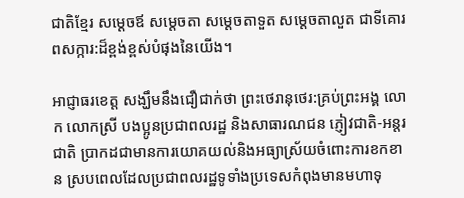ជាតិខ្មែរ សម្ដេចឪ សម្ដេចតា សម្ដេចតាទួត សម្ដេចតាលួត ជាទីគោរពសក្ការ:ដ៏ខ្ពង់ខ្ពស់បំផុងនៃយើង។

អាជ្ញាធរខេត្ត សង្ឃឹមនឹងជឿជាក់ថា ព្រះថេរានុថេរ:គ្រប់ព្រះអង្គ លោក លោកស្រី បងប្អូនប្រជាពលរដ្ឋ និងសាធារណជន ភ្ញៀវជាតិ-អន្តរជាតិ ប្រាកដជាមានការយោគយល់និងអធ្យាស្រ័យចំពោះការខកខាន ស្របពេលដែលប្រជាពលរដ្ឋទូទាំងប្រទេសកំពុងមានមហាទុ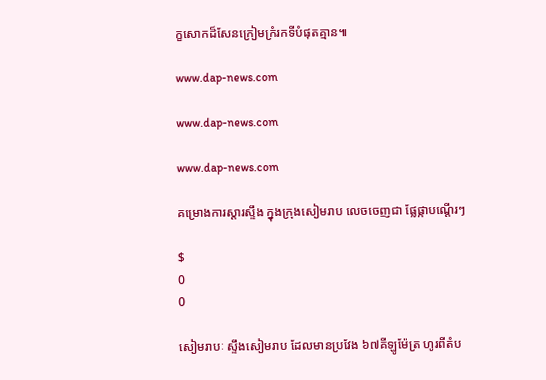ក្ខសោកដ៏សែនក្រៀមក្រំរកទីបំផុតគ្មាន៕

www.dap-news.com

www.dap-news.com

www.dap-news.com

គម្រោងការស្តារស្ទឹង ក្នុងក្រុងសៀមរាប លេចចេញជា ផ្លែផ្កាបណ្តើរៗ

$
0
0

សៀមរាបៈ ស្ទឹងសៀមរាប ដែលមានប្រវែង ៦៧គីឡូម៉ែត្រ ហូរពីតំប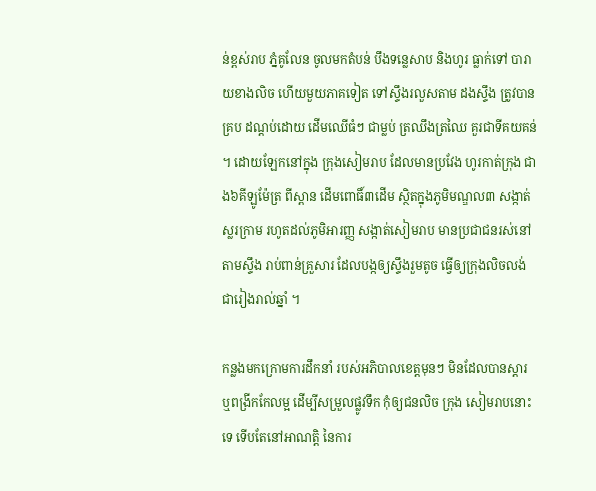ន់ខ្ពស់រាប ភ្នំគូលែន ចូលមកតំបន់ បឹងទន្លេសាប និងហូរ ធ្លាក់ទៅ បារាយខាងលិច ហើយមួយភាគទៀត ទៅស្ទឹងរលួសតាម ដងស្ទឹង ត្រូវបានគ្រប ដណ្តប់ដោយ ដើមឈើធំៗ ជាម្លប់ ត្រឈឹងត្រឈៃ គួរជាទីគយគន់ ។ ដោយឡែកនៅក្នុង ក្រុងសៀមរាប ដែលមានប្រវែង ហូរកាត់ក្រុង ជាង៦គីឡូម៉ែត្រ ពីស្ពាន ដើមពោធិ៍៣ដើម ស្ថិតក្នុងភូមិមណ្ឌល៣ សង្កាត់ស្លរកា្រម រហូតដល់ភូមិអារញ្ញ សង្កាត់សៀមរាប មានប្រជាជនរស់នៅ តាមស្ទឹង រាប់ពាន់គ្រួសារ ដែលបង្កឲ្យស្ទឹងរួមតូច ធ្វើឲ្យក្រុងលិចលង់ ជារៀងរាល់ឆ្នាំ ។

កន្លងមកក្រោមការដឹកនាំ របស់អភិបាលខេត្តមុនៗ មិនដែលបានស្តារ ឬពង្រីកកែលម្អ ដើម្បីសម្រួលផ្លូវទឹក កុំឲ្យជនលិច ក្រុង សៀមរាបនោះទេ ទើបតែនៅអាណត្តិ នៃការ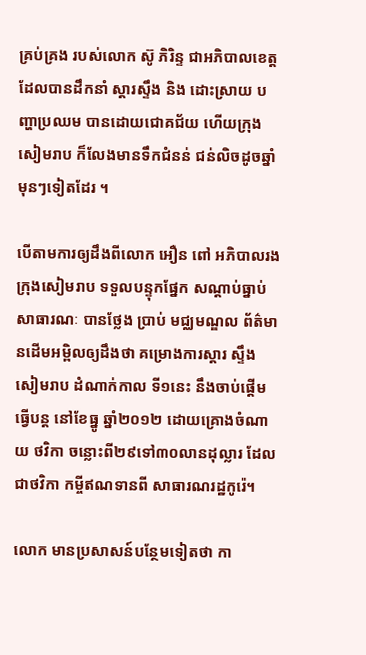គ្រប់គ្រង របស់លោក ស៊ូ ភិរិន្ទ ជាអភិបាលខេត្ត ដែលបានដឹកនាំ ស្តារស្ទឹង និង ដោះស្រាយ បញ្ហាប្រឈម បានដោយជោគជ័យ ហើយក្រុងសៀមរាប ក៏លែងមានទឹកជំនន់ ជន់លិចដូចឆ្នាំ មុនៗទៀតដែរ ។

បើតាមការឲ្យដឹងពីលោក អឿន ពៅ អភិបាលរងក្រុងសៀមរាប ទទួលបន្ទុកផ្នែក សណ្តាប់ធ្នាប់ សាធារណៈ បានថ្លែង ប្រាប់ មជ្ឈមណ្ឌល ព័ត៌មានដើមអម្ពិលឲ្យដឹងថា គម្រោងការស្តារ ស្ទឹងសៀមរាប ដំណាក់កាល ទី១នេះ នឹងចាប់ផ្តើម ធ្វើបន្ត នៅខែធ្នូ ឆ្នាំ២០១២ ដោយគ្រោងចំណាយ ថវិកា ចន្លោះពី២៩ទៅ៣០លានដុល្លារ ដែលជាថវិកា កម្ចីឥណទានពី សាធារណរដ្ឋកូរ៉េ។

លោក មានប្រសាសន៍បន្ថែមទៀតថា កា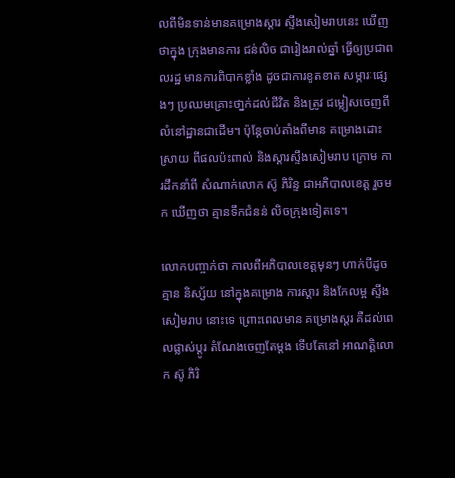លពីមិនទាន់មានគម្រោងស្ដារ ស្ទឹងសៀមរាបនេះ ឃើញថាក្នុង ក្រុងមានការ ជន់លិច ជារៀងរាល់ឆ្នាំ ធ្វើឲ្យប្រជាពលរដ្ឋ មានការពិបាកខ្លាំង ដូចជាការខូតខាត សម្ភារៈផ្សេងៗ ប្រឈមគ្រោះថា្នក់ដល់ជីវិត និងត្រូវ ជម្លៀសចេញពី លំនៅដ្ឋានជាដើម។ ប៉ុន្ដែចាប់តាំងពីមាន គម្រោងដោះស្រាយ ពីផលប៉ះពាល់ និងស្ដារស្ទឹងសៀមរាប ក្រោម ការដឹកនាំពី សំណាក់លោក ស៊ូ ភិរិន្ទ ជាអភិបាលខេត្ត រួចមក ឃើញថា គ្មានទឹកជំនន់ លិចក្រុងទៀតទេ។

លោកបញ្ចាក់ថា កាលពីអភិបាលខេត្តមុនៗ ហាក់បីដូចគ្មាន និស្ស័យ នៅក្នុងគម្រោង ការស្តារ និងកែលម្អ ស្ទឹងសៀមរាប នោះទេ ព្រោះពេលមាន គម្រោងស្ដរ គឺដល់ពេលផ្លាស់ប្ដូរ តំណែងចេញតែម្ដង ទើបតែនៅ អាណត្តិលោក ស៊ូ ភិរិ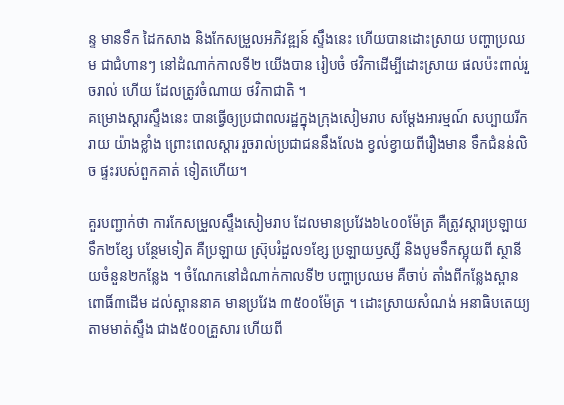ន្ទ មានទឹក ដៃកសាង និងកែសម្រួលអភិវឌ្ឍន៍ ស្ទឹងនេះ ហើយបានដោះស្រាយ បញ្ហាប្រឈម ជាជំហានៗ នៅដំណាក់កាលទី២ យើងបាន រៀបចំ ថវិកាដើម្បីដោះស្រាយ ផលប៉ះពាល់រួចរាល់ ហើយ ដែលត្រូវចំណាយ ថវិកាជាតិ ។
គម្រោងស្ដារស្ទឹងនេះ បានធ្វើឲ្យប្រជាពលរដ្ឋក្នុងក្រុងសៀមរាប សម្ដែងអារម្មណ៍ សប្បាយរីករាយ យ៉ាងខ្លាំង ព្រោះពេលស្ដារ រួចរាល់ប្រជាជននឹងលែង ខ្វល់ខ្វាយពីរឿងមាន ទឹកជំនន់លិច ផ្ទះរបស់ពួកគាត់ ទៀតហើយ។

គួរបញ្ជាក់ថា ការកែសម្រួលស្ទឹងសៀមរាប ដែលមានប្រវែង៦៤០០ម៉ែត្រ គឺត្រូវស្តារប្រឡាយ ទឹក២ខ្សែ បន្ថែមទៀត គឺប្រឡាយ ស៊្រុបរំដួល១ខ្សែ ប្រឡាយឫស្សី និងបូមទឹកស្អុយពី ស្ថានីយចំនួន២កន្លែង ។ ចំណែកនៅដំណាក់កាលទី២ បញ្ហាប្រឈម គឺចាប់ តាំងពីកន្លែងស្ពាន ពោធិ៍៣ដើម ដល់ស្ពាននាគ មានប្រវែង ៣៥០០ម៉ែត្រ ។ ដោះស្រាយសំណង់ អនាធិបតេយ្យ តាមមាត់ស្ទឹង ជាង៥០០គ្រួសារ ហើយពី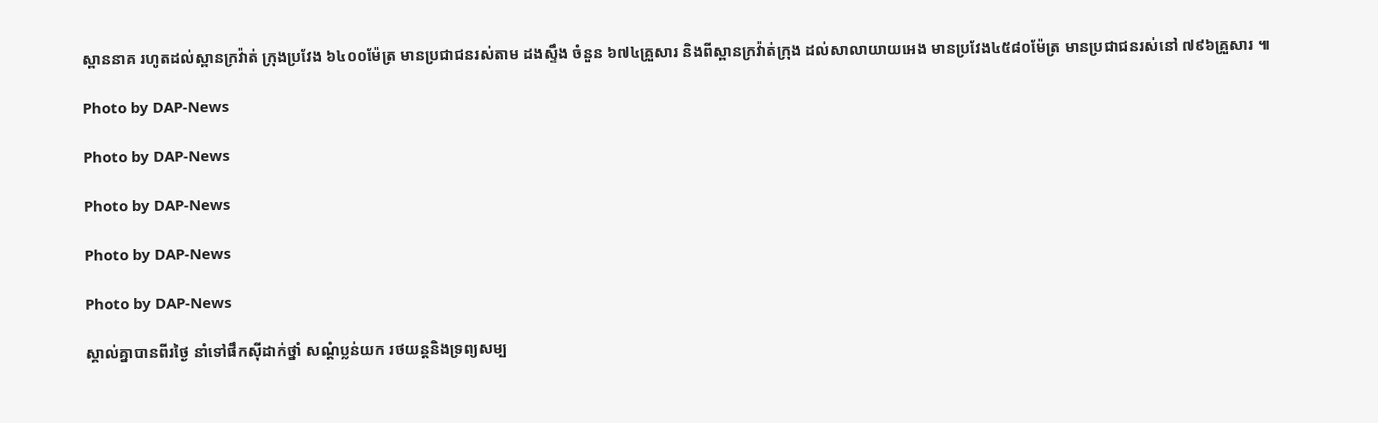ស្ពាននាគ រហូតដល់ស្ពានក្រវ៉ាត់ ក្រុងប្រវែង ៦៤០០ម៉ែត្រ មានប្រជាជនរស់តាម ដងស្ទឹង ចំនួន ៦៧៤គ្រួសារ និងពីស្ពានក្រវ៉ាត់ក្រុង ដល់សាលាយាយអេង មានប្រវែង៤៥៨០ម៉ែត្រ មានប្រជាជនរស់នៅ ៧៩៦គ្រួសារ ៕

Photo by DAP-News

Photo by DAP-News

Photo by DAP-News

Photo by DAP-News

Photo by DAP-News

ស្គាល់គ្នាបានពីរថ្ងៃ នាំទៅផឹកស៊ីដាក់ថ្នាំ សណ្ដំប្លន់យក រថយន្ដនិងទ្រព្យសម្ប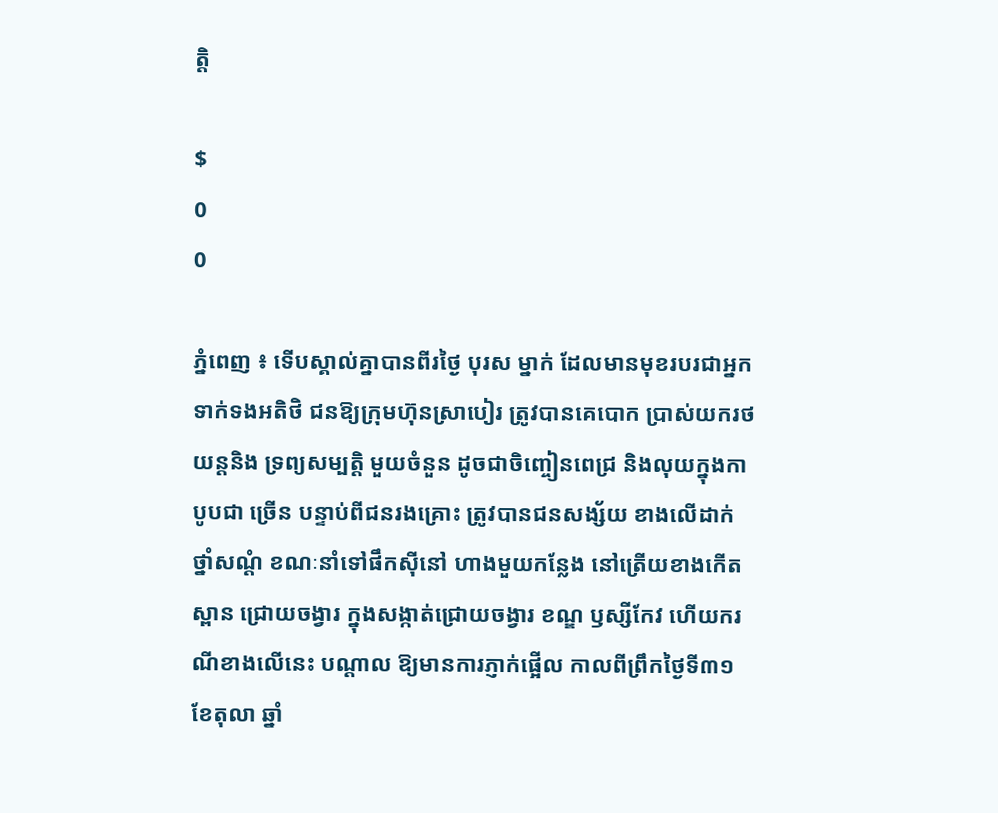ត្ដិ

$
0
0

ភ្នំពេញ ៖ ទើបស្គាល់គ្នាបានពីរថ្ងៃ បុរស ម្នាក់ ដែលមានមុខរបរជាអ្នក ទាក់ទងអតិថិ ជនឱ្យក្រុមហ៊ុនស្រាបៀរ ត្រូវបានគេបោក ប្រាស់យករថយន្ដនិង ទ្រព្យសម្បត្ដិ មួយចំនួន ដូចជាចិញ្ចៀនពេជ្រ និងលុយក្នុងកាបូបជា ច្រើន បន្ទាប់ពីជនរងគ្រោះ ត្រូវបានជនសង្ស័យ ខាងលើដាក់ថ្នាំសណ្ដំ ខណៈនាំទៅផឹកស៊ីនៅ ហាងមួយកន្លែង នៅត្រើយខាងកើតស្ពាន ជ្រោយចង្វារ ក្នុងសង្កាត់ជ្រោយចង្វារ ខណ្ឌ ឫស្សីកែវ ហើយករណីខាងលើនេះ បណ្ដាល ឱ្យមានការភ្ញាក់ផ្អើល កាលពីព្រឹកថ្ងៃទី៣១ ខែតុលា ឆ្នាំ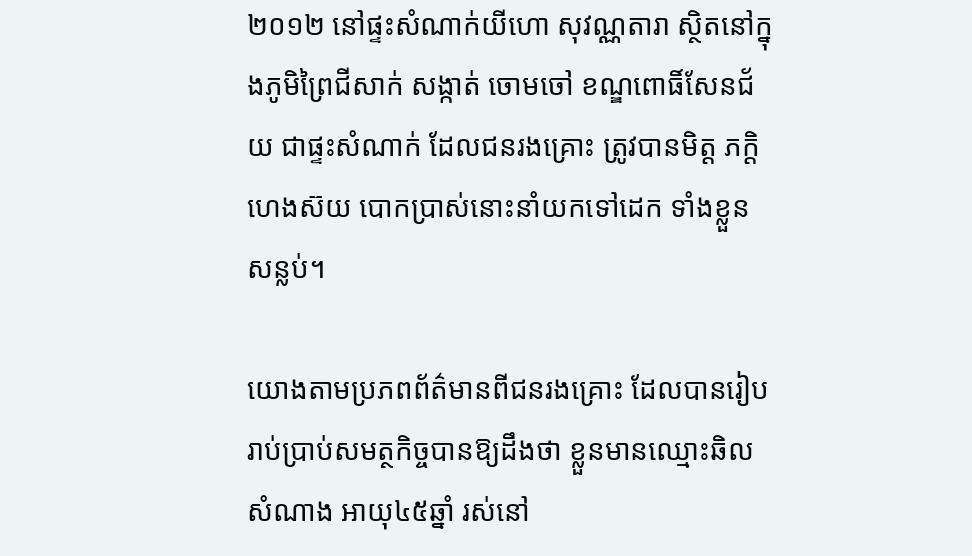២០១២ នៅផ្ទះសំណាក់យីហោ សុវណ្ណតារា ស្ថិតនៅក្នុងភូមិព្រៃជីសាក់ សង្កាត់ ចោមចៅ ខណ្ឌពោធិ៍សែនជ័យ ជាផ្ទះសំណាក់ ដែលជនរងគ្រោះ ត្រូវបានមិត្ដ ភក្ដិហេងស៊យ បោកប្រាស់នោះនាំយកទៅដេក ទាំងខ្លួន សន្លប់។

យោងតាមប្រភពព័ត៌មានពីជនរងគ្រោះ ដែលបានរៀបរាប់ប្រាប់សមត្ថកិច្ចបានឱ្យដឹងថា ខ្លួនមានឈ្មោះឆិល សំណាង អាយុ៤៥ឆ្នាំ រស់នៅ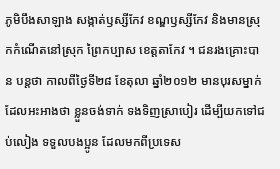ភូមិបឹងសាឡាង សង្កាត់ឫស្សីកែវ ខណ្ឌឫស្សីកែវ និងមានស្រុកកំណើតនៅស្រុក ព្រៃកប្បាស ខេត្ដតាកែវ ។ ជនរងគ្រោះបាន បន្ដថា កាលពីថ្ងៃទី២៨ ខែតុលា ឆ្នាំ២០១២ មានបុរសម្នាក់ ដែលអះអាងថា ខ្លួនចង់ទាក់ ទងទិញស្រាបៀរ ដើម្បីយកទៅជប់លៀង ទទួលបងប្អូន ដែលមកពីប្រទេស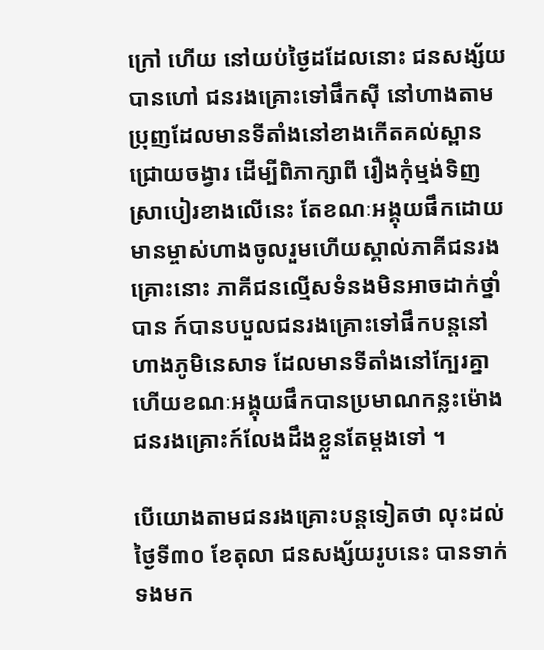ក្រៅ ហើយ នៅយប់ថ្ងៃដដែលនោះ ជនសង្ស័យបានហៅ ជនរងគ្រោះទៅផឹកស៊ី នៅហាងតាមប្រុញដែលមានទីតាំងនៅខាងកើតគល់ស្ពានជ្រោយចង្វារ ដើម្បីពិភាក្សាពី រឿងកុំម្មង់ទិញស្រាបៀរខាងលើនេះ តែខណៈអង្គុយផឹកដោយមានម្ចាស់ហាងចូលរួមហើយស្គាល់ភាគីជនរងគ្រោះនោះ ភាគីជនល្មើសទំនងមិនអាចដាក់ថ្នាំបាន ក៍បានបបួលជនរងគ្រោះទៅផឹកបន្តនៅហាងភូមិនេសាទ ដែលមានទីតាំងនៅក្បែរគ្នា ហើយខណៈអង្គុយផឹកបានប្រមាណកន្លះម៉ោងជនរងគ្រោះក៍លែងដឹងខ្លួនតែម្តងទៅ ។

បើយោងតាមជនរងគ្រោះបន្ដទៀតថា លុះដល់ថ្ងៃទី៣០ ខែតុលា ជនសង្ស័យរូបនេះ បានទាក់ទងមក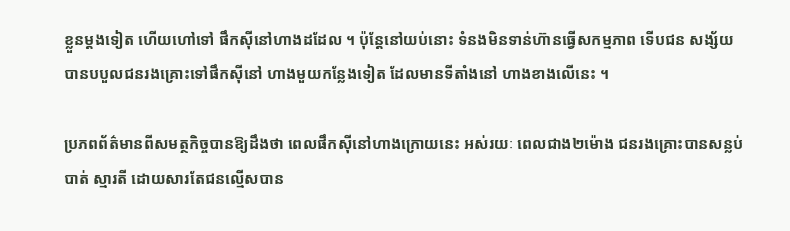ខ្លួនម្ដងទៀត ហើយហៅទៅ ផឹកស៊ីនៅហាងដដែល ។ ប៉ុន្ដែនៅយប់នោះ ទំនងមិនទាន់ហ៊ានធ្វើសកម្មភាព ទើបជន សង្ស័យបានបបួលជនរងគ្រោះទៅផឹកស៊ីនៅ ហាងមួយកន្លែងទៀត ដែលមានទីតាំងនៅ ហាងខាងលើនេះ ។

ប្រភពព័ត៌មានពីសមត្ថកិច្ចបានឱ្យដឹងថា ពេលផឹកស៊ីនៅហាងក្រោយនេះ អស់រយៈ ពេលជាង២ម៉ោង ជនរងគ្រោះបានសន្លប់បាត់ ស្មារតី ដោយសារតែជនល្មើសបាន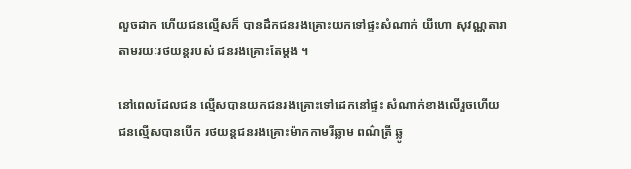លួចដាក ហើយជនល្មើសក៏ បានដឹកជនរងគ្រោះយកទៅផ្ទះសំណាក់ យីហោ សុវណ្ណតារា តាមរយៈរថយន្ដរបស់ ជនរងគ្រោះតែម្ដង ។

នៅពេលដែលជន ល្មើសបានយកជនរងគ្រោះទៅដេកនៅផ្ទះ សំណាក់ខាងលើរួចហើយ ជនល្មើសបានបើក រថយន្ដជនរងគ្រោះម៉ាកកាមរីឆ្លាម ពណ៌ត្រី ឆ្លូ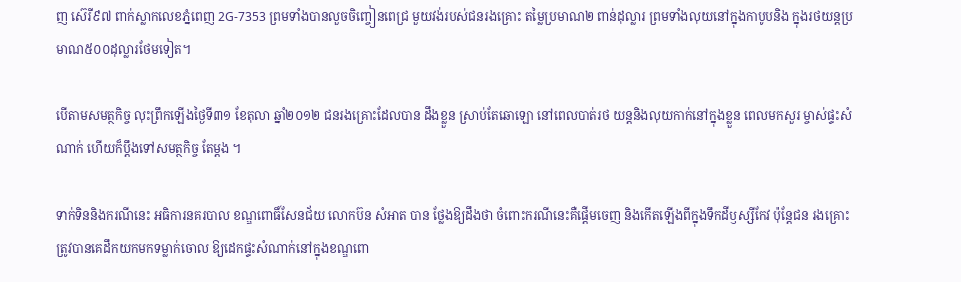ញ ស៊េរី៩៧ ពាក់ស្លាកលេខភ្នំពេញ 2G-7353 ព្រមទាំងបានលួចចិញ្ចៀនពេជ្រ មួយវង់របស់ជនរងគ្រោះ តម្លៃប្រមាណ២ ពាន់ដុល្លារ ព្រមទាំងលុយនៅក្នុងកាបូបនិង ក្នុងរថយន្ដប្រមាណ៥០០ដុល្លារថែមទៀត។

បើតាមសមត្ថកិច្ច លុះព្រឹកឡើងថ្ងៃទី៣១ ខែតុលា ឆ្នាំ២០១២ ជនរងគ្រោះដែលបាន ដឹងខ្លួន ស្រាប់តែឆោឡោ នៅពេលបាត់រថ យន្ដនិងលុយកាក់នៅក្នុងខ្លួន ពេលមកសួរ ម្ចាស់ផ្ទះសំណាក់ ហើយក៏ប្ដឹងទៅសមត្ថកិច្ច តែម្ដង ។

ទាក់ទិននិងករណីនេះ អធិការនគរបាល ខណ្ឌពោធិ៍សែនជ័យ លោកប៊ន សំអាត បាន ថ្លែងឱ្យដឹងថា ចំពោះករណីនេះគឺផ្ដើមចេញ និងកើតឡើងពីក្នុងទឹកដីឫស្សីកែវ ប៉ុន្ដែជន រងគ្រោះ ត្រូវបានគេដឹកយកមកទម្លាក់ចោល ឱ្យដេកផ្ទះសំណាក់នៅក្នុងខណ្ឌពោ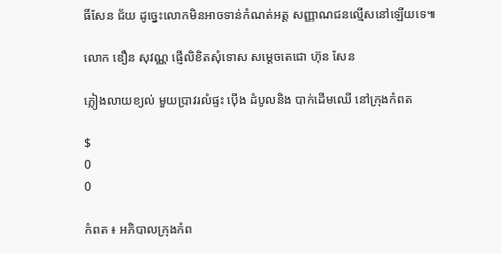ធិ៍សែន ជ័យ ដូច្នេះលោកមិនអាចទាន់កំណត់អត្ដ សញ្ញាណជនល្មើសនៅឡើយទេ៕

លោក ឌឿន សុវណ្ណ ផ្ញើលិខិតសុំទោស សម្តេចតេជោ ហ៊ុន សែន

ភ្លៀងលាយខ្យល់ មួយប្រាវរលំផ្ទះ ប៉ើង ដំបូលនិង បាក់ដើមឈើ នៅក្រុងកំពត

$
0
0

កំពត ៖ អភិបាលក្រុងកំព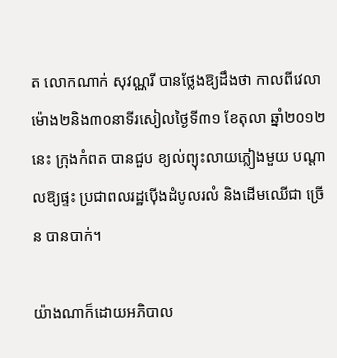ត លោកណាក់ សុវណ្ណរី បានថ្លែងឱ្យដឹងថា កាលពីវេលា ម៉ោង២និង៣០នាទីរសៀលថ្ងៃទី៣១ ខែតុលា ឆ្នាំ២០១២នេះ ក្រុងកំពត បានជួប ខ្យល់ព្យុះលាយភ្លៀងមួយ បណ្ដាលឱ្យផ្ទះ ប្រជាពលរដ្ឋប៉ើងដំបូលរលំ និងដើមឈើជា ច្រើន បានបាក់។

យ៉ាងណាក៏ដោយអភិបាល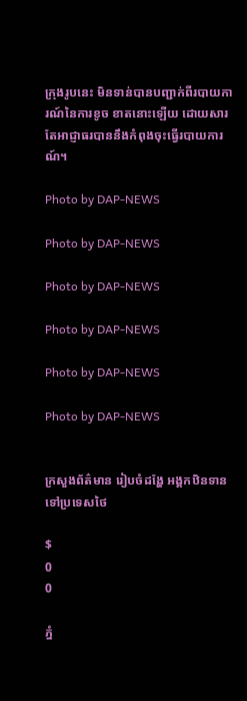ក្រុងរូបនេះ មិនទាន់បានបញ្ជាក់ពីរបាយការណ៍នៃការខូច ខាតនោះឡើយ ដោយសារតែអាជ្ញាធរបាននឹងកំពុងចុះធ្វើរបាយការណ៍។

Photo by DAP-NEWS

Photo by DAP-NEWS

Photo by DAP-NEWS

Photo by DAP-NEWS

Photo by DAP-NEWS

Photo by DAP-NEWS


ក្រសួងព័ត៌មាន រៀបចំដង្ហែ អង្គកឋិនទាន ទៅប្រទេសថៃ

$
0
0

ភ្នំ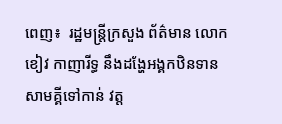ពេញ៖  រដ្ឋមន្រ្តីក្រសួង ព័ត៌មាន លោក ខៀវ កាញារីទ្ធ នឹងដង្ហែអង្គកឋិនទាន សាមគ្គីទៅកាន់ វត្ត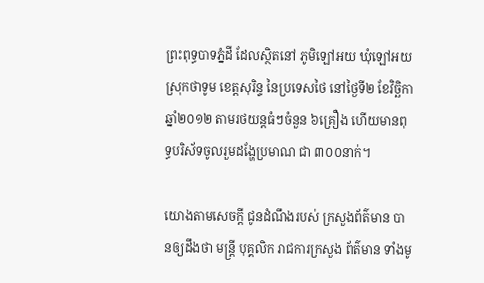ព្រះពុទ្ធបាទភ្នំដី ដែលស្ថិតនៅ ភូមិឡៅអយ ឃុំឡៅអយ ស្រុកថាទូម ខេត្តសុរិន្ទ នៃប្រទេសថៃ នៅថ្ងៃទី២ ខែវិច្ឆិកា ឆ្នាំ២០១២ តាមរថយន្តធំៗចំនួន ៦គ្រឿង ហើយមានពុទ្ធបរិស័ទចូលរួមដង្ហែប្រមាណ ជា ៣០០នាក់។

យោងតាមសេចក្តី ជូនដំណឹងរបស់ ក្រសួងព័ត៌មាន បានឲ្យដឹងថា មន្រ្តី បុគ្គលិក រាជការក្រសួង ព័ត៌មាន ទាំងមូ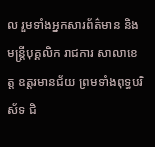ល រួមទាំងអ្នកសារព័ត៌មាន និងមន្រ្តីបុគ្គលិក រាជការ សាលាខេត្ត ឧត្តរមានជ័យ ព្រមទាំងពុទ្ធបរិស័ទ ជិ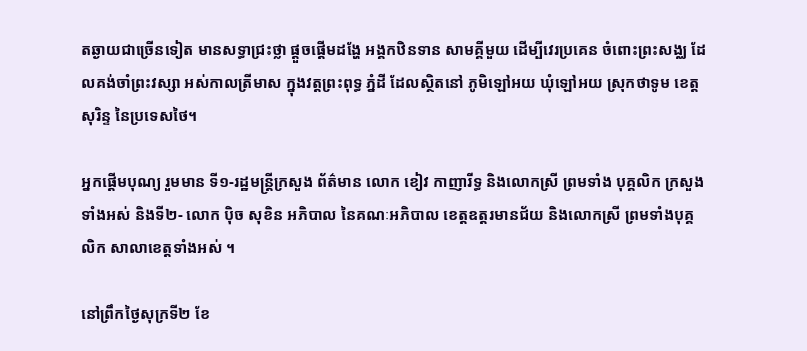តឆ្ងាយជាច្រើនទៀត មានសទ្ធាជ្រះថ្លា ផ្តួចផ្តើមដង្ហែ អង្គកឋិនទាន សាមគ្គីមួយ ដើម្បីវេរប្រគេន ចំពោះព្រះសង្ឈ ដែលគង់ចាំព្រះវស្សា អស់កាលត្រីមាស ក្នុងវត្តព្រះពុទ្ធ ភ្នំដី ដែលស្ថិតនៅ ភូមិឡៅអយ ឃុំឡៅអយ ស្រុកថាទូម ខេត្តសុរិន្ទ នៃប្រទេសថៃ។

អ្នកផ្តើមបុណ្យ រួមមាន ទី១-រដ្ឋមន្រ្តីក្រសួង ព័ត៌មាន លោក ខៀវ កាញារីទ្ធ និងលោកស្រី ព្រមទាំង បុគ្គលិក ក្រសួងទាំងអស់ និងទី២- លោក ប៉ិច សុខិន អភិបាល នៃគណៈអភិបាល ខេត្តឧត្តរមានជ័យ និងលោកស្រី ព្រមទាំងបុគ្គលិក សាលាខេត្តទាំងអស់ ។

នៅព្រឹកថ្ងៃសុក្រទី២ ខែ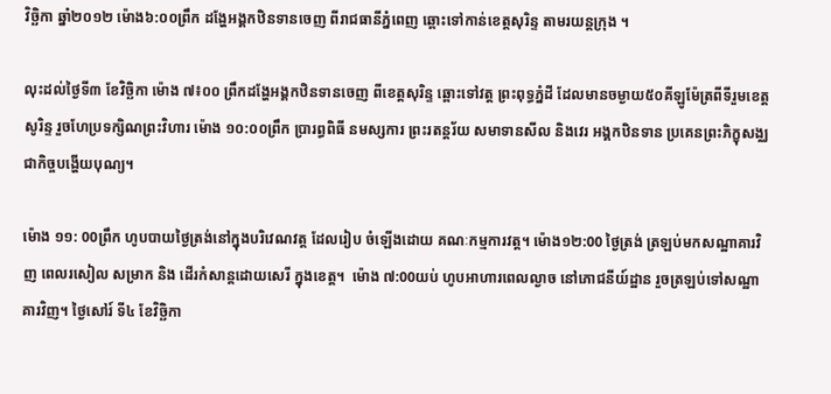វិច្ឆិកា ឆ្នាំ២០១២ ម៉ោង៦:០០ព្រឹក ដង្ហែអង្គកឋិនទានចេញ ពីរាជធានីភ្នំពេញ ឆ្ពោះទៅកាន់ខេត្តសុរិន្ទ តាមរយន្តក្រុង ។

លុះដល់ថ្ងៃទី៣ ខែវិច្ឆិកា ម៉ោង ៧៖០០ ព្រឹកដង្ហែអង្គកឋិនទានចេញ ពីខេត្តសុរិន្ទ ឆ្ពោះទៅវត្ត ព្រះពុទ្ធភ្នំដី ដែលមានចម្ងាយ៥០គីឡូម៉ែត្រពីទីរួមខេត្តសូរិន្ទ រួចហែប្រទក្សិណព្រះវិហារ ម៉ោង ១០:០០ព្រឹក ប្រារព្ធពិធី នមស្សការ ព្រះរតន្តរ័យ សមាទានសីល និងវេរ អង្គកឋិនទាន ប្រគេនព្រះភិក្ខុសង្ឈ ជាកិច្ចបង្ហើយបុណ្យ។

ម៉ោង ១១: 00ព្រឹក ហូបបាយថ្ងៃត្រង់នៅក្នុងបរិវេណវត្ត ដែលរៀប ចំឡើងដោយ គណៈកម្មការវត្ត។ ម៉ោង១២:00 ថ្ងៃត្រង់ ត្រឡប់មកសណ្ឋាគារវិញ ពេលរសៀល សម្រាក និង ដើរកំសាន្តដោយសេរី ក្នុងខេត្ត។  ម៉ោង ៧:00យប់ ហូបអាហារពេលល្ងាច នៅភោជនីយ៍ដ្ឋាន រួចត្រឡប់ទៅសណ្ឋាគារវិញ។ ថ្ងៃសៅរ៍ ទី៤ ខែវិច្ឆិកា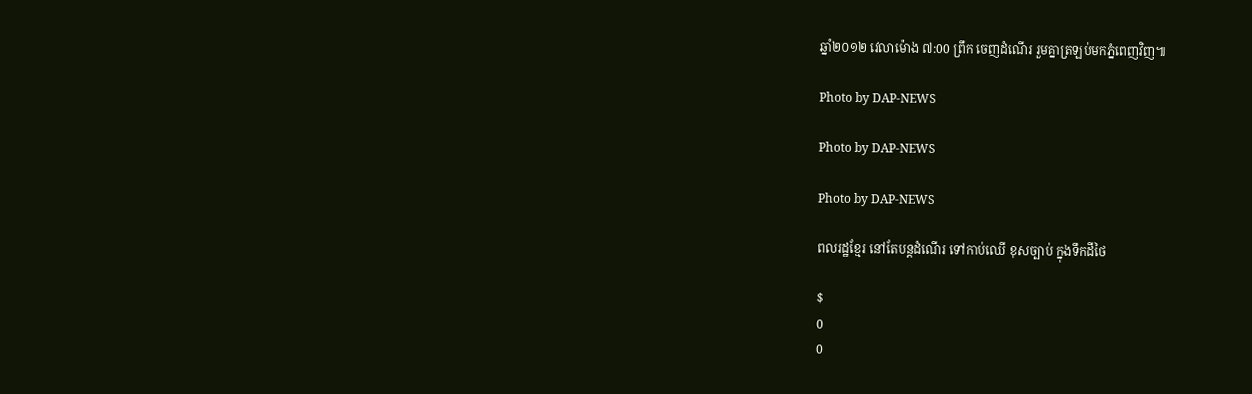ឆ្នាំ២០១២ វេលាម៉ោង ៧:00 ព្រឹក ចេញដំណើរ រួមគ្នាត្រឡប់មកភ្នំពេញវិញ៕

Photo by DAP-NEWS

Photo by DAP-NEWS

Photo by DAP-NEWS

ពលរដ្ឋខ្មែរ នៅតែបន្តដំណើរ ទៅកាប់ឈើ ខុសច្បាប់ ក្នុងទឹកដីថៃ

$
0
0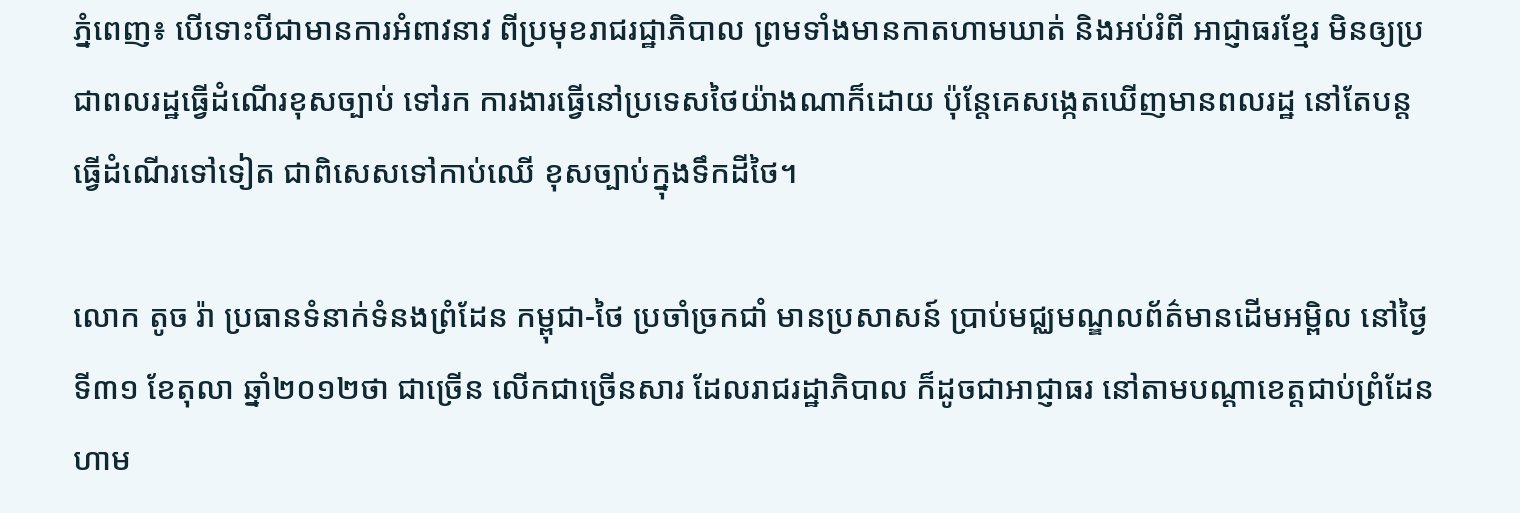ភ្នំពេញ៖ បើទោះបីជាមានការអំពាវនាវ ពីប្រមុខរាជរជ្ឋាភិបាល ព្រមទាំងមានកាតហាមឃាត់ និងអប់រំពី អាជ្ញាធរខ្មែរ មិនឲ្យប្រជាពលរដ្ឋធ្វើដំណើរខុសច្បាប់ ទៅរក ការងារធ្វើនៅប្រទេសថៃយ៉ាងណាក៏ដោយ ប៉ុន្តែគេសង្កេតឃើញមានពលរដ្ឋ នៅតែបន្តធ្វើដំណើរទៅទៀត ជាពិសេសទៅកាប់ឈើ ខុសច្បាប់ក្នុងទឹកដីថៃ។

លោក តូច រ៉ា ប្រធានទំនាក់ទំនងព្រំដែន កម្ពុជា-ថៃ ប្រចាំច្រកជាំ មានប្រសាសន៍ ប្រាប់មជ្ឈមណ្ឌលព័ត៌មានដើមអម្ពិល នៅថ្ងៃទី៣១ ខែតុលា ឆ្នាំ២០១២ថា ជាច្រើន លើកជាច្រើនសារ ដែលរាជរដ្ឋាភិបាល ក៏ដូចជាអាជ្ញាធរ នៅតាមបណ្តាខេត្តជាប់ព្រំដែន ហាម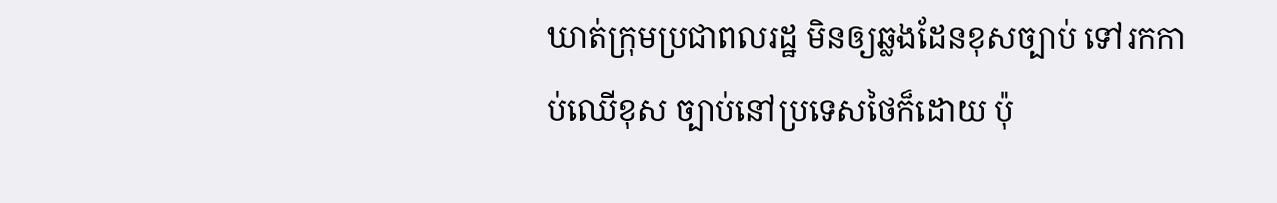ឃាត់ក្រុមប្រជាពលរដ្ឋ មិនឲ្យឆ្លងដែនខុសច្បាប់ ទៅរកកាប់ឈើខុស ច្បាប់នៅប្រទេសថៃក៏ដោយ ប៉ុ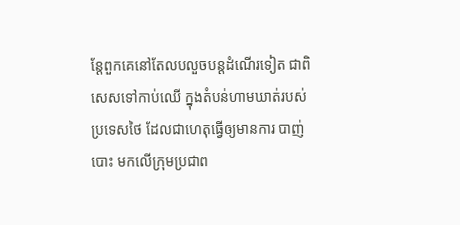ន្តែពួកគេនៅតែលបលួចបន្តដំណើរទៀត ជាពិសេសទៅកាប់ឈើ ក្នុងតំបន់ហាមឃាត់របស់ប្រទេសថៃ ដែលជាហេតុធ្វើឲ្យមានការ បាញ់បោះ មកលើក្រុមប្រជាព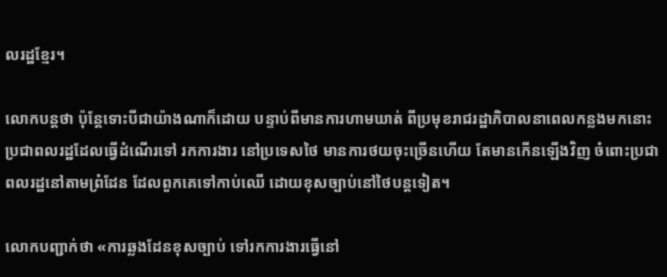លរដ្ឋខ្មែរ។

លោកបន្តថា ប៉ុន្តែទោះបីជាយ៉ាងណាក៏ដោយ បន្ទាប់ពីមានការហាមឃាត់ ពីប្រមុខរាជរដ្ឋាភិបាលនាពេលកន្លងមកនោះ ប្រជាពលរដ្ឋដែលធ្វើដំណើរទៅ រកការងារ នៅប្រទេសថៃ មានការថយចុះច្រើនហើយ តែមានកើនឡើងវិញ ចំពោះប្រជាពលរដ្ឋនៅតាមព្រំដែន ដែលពួកគេទៅកាប់ឈើ ដោយខុសច្បាប់នៅថៃបន្តទៀត។

លោកបញ្ជាក់ថា «ការឆ្លងដែនខុសច្បាប់ ទៅរកការងារធ្វើនៅ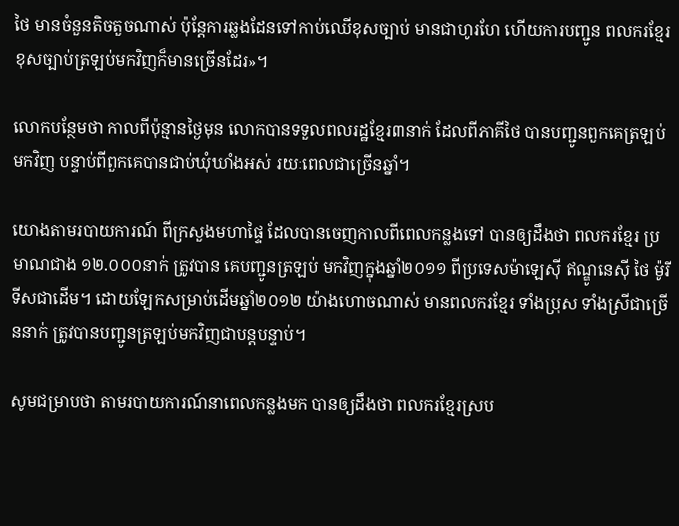ថៃ មានចំនួនតិចតួចណាស់ ប៉ុន្តែការឆ្លងដែនទៅកាប់ឈើខុសច្បាប់ មានជាហូរហែ ហើយការបញ្ជូន ពលករខ្មែរខុសច្បាប់ត្រឡប់មកវិញក៏មានច្រើនដែរ»។

លោកបន្ថែមថា កាលពីប៉ុន្មានថ្ងៃមុន លោកបានទទួលពលរដ្ឋខ្មែរ៣នាក់ ដែលពីភាគីថៃ បានបញ្ជូនពួកគេត្រឡប់មកវិញ បន្ទាប់ពីពួកគេបានជាប់ឃុំឃាំងអស់ រយៈពេលជាច្រើនឆ្នាំ។

យោងតាមរបាយការណ៍ ពីក្រសួងមហាផ្ទៃ ដែលបានចេញកាលពីពេលកន្លងទៅ បានឲ្យដឹងថា ពលករខ្មែរ ប្រមាណជាង ១២.០០០នាក់ ត្រូវបាន គេបញ្ជូនត្រឡប់ មកវិញក្នុងឆ្នាំ២០១១ ពីប្រទេសម៉ាឡេស៊ី ឥណ្ឌូនេស៊ី ថៃ ម៉ូរីទីសជាដើម។ ដោយឡែកសម្រាប់ដើមឆ្នាំ២០១២ យ៉ាងហោចណាស់ មានពលករខ្មែរ ទាំងប្រុស ទាំងស្រីជាច្រើននាក់ ត្រូវបានបញ្ជូនត្រឡប់មកវិញជាបន្តបន្ទាប់។

សូមជម្រាបថា តាមរបាយការណ៍នាពេលកន្លងមក បានឲ្យដឹងថា ពលករខ្មែរស្រប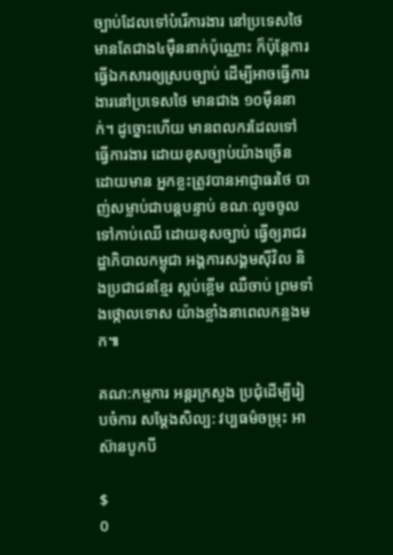ច្បាប់ដែលទៅបំរើការងារ នៅប្រទេសថៃ មានតែជាង៤ម៉ឺននាក់ប៉ុណ្ណោះ ក៏ប៉ុន្តែការ ធ្វើឯកសារឲ្យស្របច្បាប់ ដើម្បីអាចធ្វើការងារនៅប្រទេសថៃ មានជាង ១០ម៉ឺននាក់។ ដូច្នោះហើយ មានពលករដែលទៅធ្វើការងារ ដោយខុសច្បាប់យ៉ាងច្រើន ដោយមាន អ្នកខ្លះត្រូវបានអាជ្ញាធរថៃ បាញ់សម្លាប់ជាបន្តបន្ទាប់ ខណៈលួចចូលទៅកាប់ឈើ ដោយខុសច្បាប់ ធ្វើឲ្យរាជរដ្ឋាភិបាលកម្ពុជា អង្គការសង្គមស៊ីវិល និងប្រជាជនខ្មែរ ស្អប់ខ្ពើម ឈឺចាប់ ព្រមទាំងថ្កោលទោស យ៉ាងខ្លាំងនាពេលកន្លងមក៕

គណ:កម្មការ អន្តរក្រសួង ប្រជុំដើម្បីរៀបចំការ សម្ដែងសិល្ប: វប្បធម៌ចម្រុះ អាស៊ានបូកបី

$
0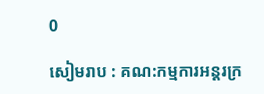0

សៀមរាប : គណ:កម្មការអន្តរក្រ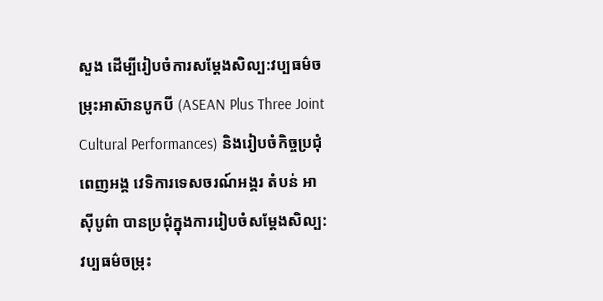សួង ដើម្បីរៀបចំការសម្ដែងសិល្ប:វប្បធម៌ចម្រុះអាស៊ានបូកបី (ASEAN Plus Three Joint Cultural Performances) និងរៀបចំកិច្ចប្រជុំពេញអង្គ វេទិការទេសចរណ៍អង្គរ តំបន់ អាស៊ីបូព៌ា បានប្រជុំក្នុងការរៀបចំសម្ដែងសិល្ប:វប្បធម៌ចម្រុះ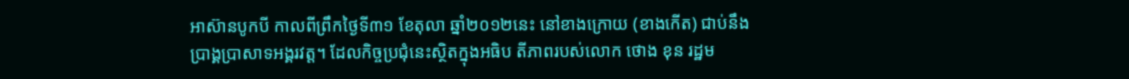អាស៊ានបូកបី កាលពីព្រឹកថ្ងៃទី៣១ ខែតុលា ឆ្នាំ២០១២នេះ នៅខាងក្រោយ (ខាងកើត) ជាប់នឹងប្រាង្គប្រាសាទអង្គរវត្ត។ ដែលកិច្ចប្រជុំនេះស្ថិតក្នុងអធិប តីភាពរបស់លោក ថោង ខុន រដ្ឋម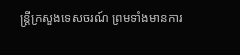ន្ត្រីក្រសួងទេសចរណ៍ ព្រមទាំងមានការ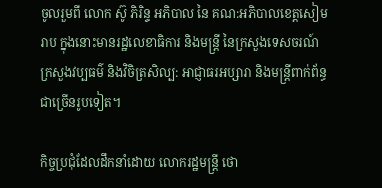ចូលរួមពី លោក ស៊ូ ភិរិន្ទ អភិបាល នៃ គណ:អភិបាលខេត្តសៀមរាប ក្នុងនោះមានរដ្ឋលេខាធិការ និងមន្ត្រី នៃក្រសួងទេសចរណ៍ ក្រសួងវប្បធម៌ និងវិចិត្រសិល្ប: អាជ្ញាធរអប្សារា និងមន្ត្រីពាក់ព័ន្ធជាច្រើនរូបទៀត។

កិច្ចប្រជុំដែលដឹកនាំដោយ លោករដ្ឋមន្ត្រី ថោ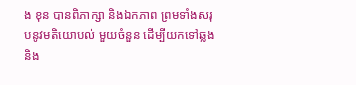ង ខុន បានពិភាក្សា និងឯកភាព ព្រមទាំងសរុបនូវមតិយោបល់ មួយចំនួន ដើម្បីយកទៅឆ្លងនិង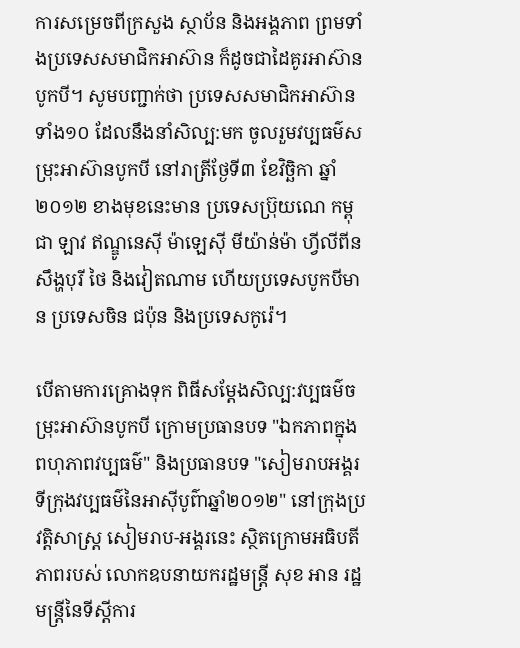ការសម្រេចពីក្រសួង ស្ថាប័ន និងអង្គភាព ព្រមទាំងប្រទេសសមាជិកអាស៊ាន ក៏ដូចជាដៃគូរអាស៊ានបូកបី។ សូមបញ្ជាក់ថា ប្រទេសសមាជិកអាស៊ានទាំង១០ ដែលនឹងនាំសិល្ប:មក ចូលរួមវប្បធម៌សម្រុះអាស៊ានបូកបី នៅរាត្រីថ្ងែទី៣ ខែវិច្ឆិកា ឆ្នាំ២០១២ ខាងមុខនេះមាន ប្រទេសប្រ៊ុយណេ កម្ពុជា ឡាវ ឥណ្ឌូនេស៊ី ម៉ាឡេស៊ី មីយ៉ាន់ម៉ា ហ្វីលីពីន សឹង្ហបុរី ថៃ និងវៀតណាម ហើយប្រទេសបូកបីមាន ប្រទេសចិន ជប៉ុន និងប្រទេសកូរ៉េ។

បើតាមការគ្រោងទុក ពិធីសម្ដែងសិល្ប:វប្បធម៌ចម្រុះអាស៊ានបូកបី ក្រោមប្រធានបទ "ឯកភាពក្នុងពហុភាពវប្បធម៌" និងប្រធានបទ "សៀមរាបអង្គរ ទីក្រុងវប្បធម៌នៃអាស៊ីបូព៌ាឆ្នាំ២០១២" នៅក្រុងប្រវត្តិសាស្ត្រ សៀមរាប-អង្គរនេះ ស្ថិតក្រោមអធិបតីភាពរបស់ លោកឧបនាយករដ្ឋមន្ត្រី សុខ អាន រដ្ឋមន្ត្រីនៃទីស្ដីការ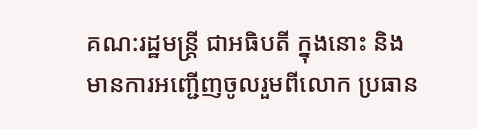គណ:រដ្ឋមន្ត្រី ជាអធិបតី ក្នុងនោះ និងមានការអញ្ជើញចូលរួមពីលោក ប្រធាន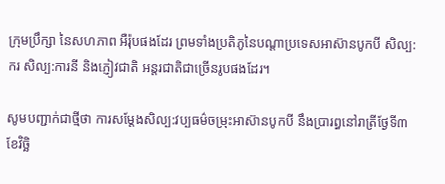ក្រុមប្រឹក្សា នៃសហភាព អឺរ៉ុបផងដែរ ព្រមទាំងប្រតិភូនៃបណ្ដាប្រទេសអាស៊ានបូកបី សិល្ប:ករ សិល្ប:ការនី និងភ្ញៀវជាតិ អន្តរជាតិជាច្រើនរូបផងដែរ។

សូមបញ្ជាក់ជាថ្មីថា ការសម្ដែងសិល្ប:វប្បធម៌ចម្រុះអាស៊ានបូកបី នឹងប្រារព្ធនៅរាត្រីថ្ងែទី៣ ខែវិច្ឆិ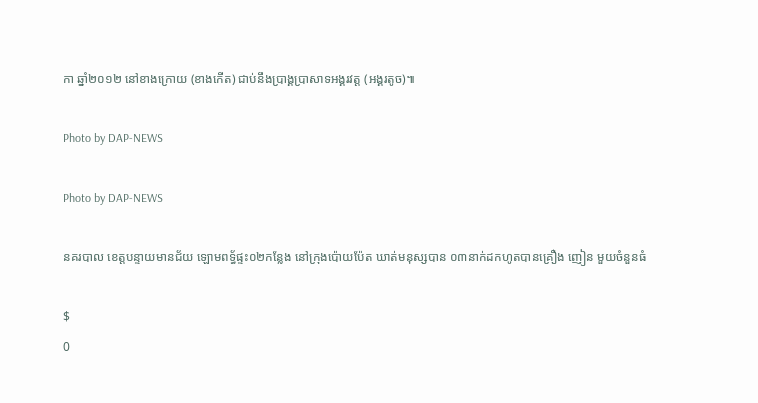កា ឆ្នាំ២០១២ នៅខាងក្រោយ (ខាងកើត) ជាប់នឹងប្រាង្គប្រាសាទអង្គរវត្ត (អង្គរតូច)៕

Photo by DAP-NEWS

Photo by DAP-NEWS

នគរបាល ខេត្តបន្ទាយមានជ័យ ឡោមពទ្ធ័ផ្ទះ០២កន្លែង នៅក្រុងប៉ោយប៉ែត ឃាត់មនុស្សបាន ០៣នាក់ដកហូតបានគ្រឿង ញៀន មួយចំនួនធំ

$
0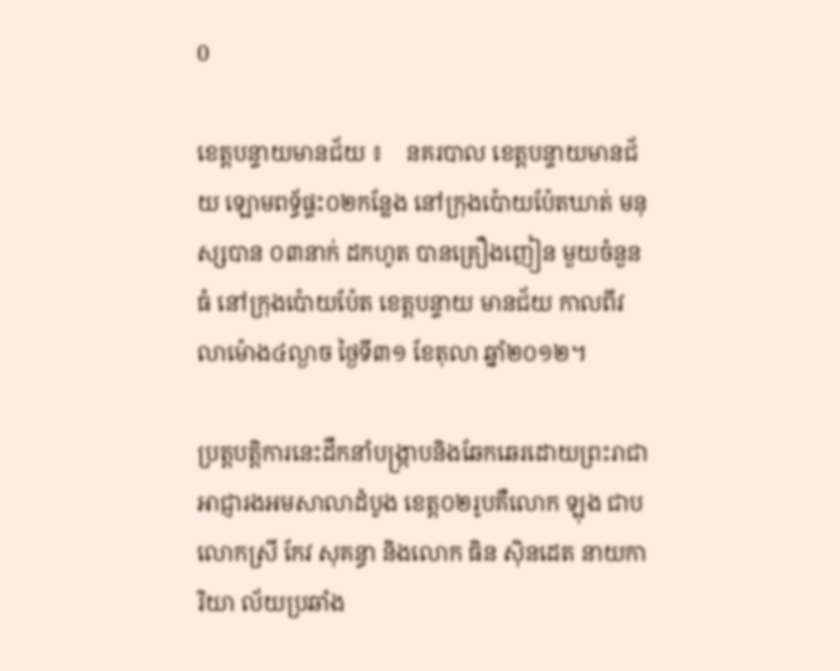0

ខេត្តបន្ទាយមានជ័យ ៖    នគរបាល ខេត្តបន្ទាយមានជ័យ ឡោមពទ្ធ័ផ្ទះ០២កន្លែង នៅក្រុងប៉ោយប៉ែតឃាត់ មនុស្សបាន ០៣នាក់ ដកហូត បានគ្រឿងញៀន មួយចំនួនធំ នៅក្រុងប៉ោយប៉ែត ខេត្តបន្ទាយ មានជ័យ កាលពីវលាម៉ោង៤ល្ងាច ថ្ងៃទី៣១ ខែតុលា ឆ្នាំ២០១២។

ប្រត្តបត្តិការនេះដឹកនាំបង្រ្កាបនិងឆែកឆេរដោយព្រះរាជាអាជ្ញារងអមសាលាដំបូង ខេត្ត០២រូបគឺលោក ឡុង ជាប លោកស្រី កែវ សុគន្ធា និងលោក ធិន ស៊ិនដេត នាយការិយា ល័យប្រឆាំង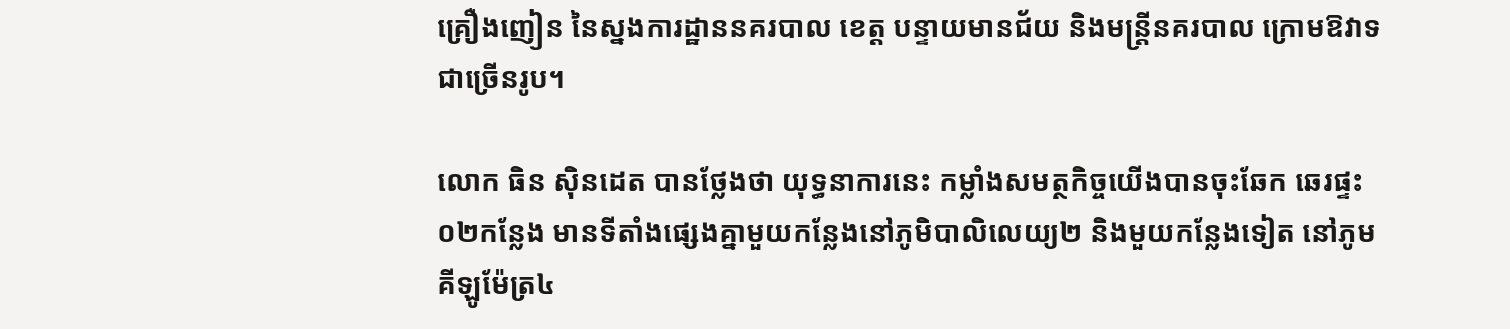គ្រឿងញៀន នៃស្នងការដ្ឋាននគរបាល ខេត្ត បន្ទាយមានជ័យ និងមន្ត្រីនគរបាល ក្រោមឱវាទជាច្រើនរូប។

លោក ធិន ស៊ិនដេត បានថ្លែងថា យុទ្ធនាការនេះ កម្លាំងសមត្ថកិច្ចយើងបានចុះឆែក ឆេរផ្ទះ០២កន្លែង មានទីតាំងផ្សេងគ្នាមួយកន្លែងនៅភូមិបាលិលេយ្យ២ និងមួយកន្លែងទៀត នៅភូមគីឡូម៉ែត្រ៤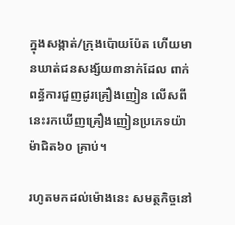ក្នុងសង្កាត់/ក្រុងប៉ោយប៉ែត ហើយមានឃាត់ជនសង្ស័យ៣នាក់ដែល ពាក់ពន្ធ័ការជួញដូរគ្រឿងញៀន លើសពីនេះរកឃើញគ្រឿងញៀនប្រភេទយ៉ាម៉ាជិត៦០ គ្រាប់។

រហូតមកដល់ម៉ោងនេះ សមត្ថកិច្ចនៅ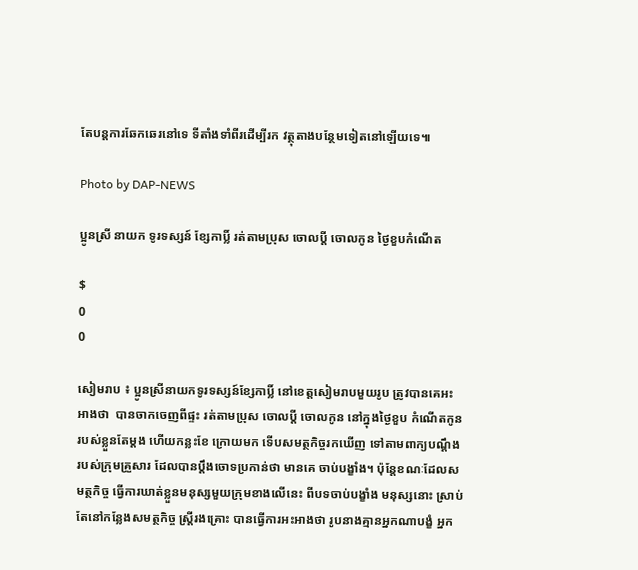តែបន្តការឆែកឆេរនៅទេ ទីតាំងទាំពីរដើម្បីរក វត្ថុតាងបន្ថែមទៀតនៅឡើយទេ៕

Photo by DAP-NEWS

ប្អូនស្រី នាយក ទូរទស្សន៍ ខ្សែកាប្លិ៍ រត់តាមប្រុស ចោលប្ដី ចោលកូន ថ្ងៃខួបកំណើត

$
0
0

សៀមរាប ៖ ប្អូនស្រីនាយកទូរទស្សន៍ខ្សែកាប្លិ៍ នៅខេត្ដសៀមរាបមួយរូប ត្រូវបានគេអះអាងថា  បានចាកចេញពីផ្ទះ រត់តាមប្រុស ចោលប្ដី ចោលកូន នៅក្នុងថ្ងៃខួប កំណើតកូនរបស់ខ្លួនតែម្ដង ហើយកន្លះខែ ក្រោយមក ទើបសមត្ថកិច្ចរកឃើញ ទៅតាមពាក្យបណ្ដឹង របស់ក្រុមគ្រួសារ ដែលបានប្ដឹងចោទប្រកាន់ថា មានគេ ចាប់បង្ខាំង។ ប៉ុន្ដែខណៈដែលសមត្ថកិច្ច ធ្វើការឃាត់ខ្លួនមនុស្សមួយក្រុមខាងលើនេះ ពីបទចាប់បង្ខាំង មនុស្សនោះ ស្រាប់តែនៅកន្លែងសមត្ថកិច្ច ស្ដ្រីរងគ្រោះ បានធ្វើការអះអាងថា រូបនាងគ្មានអ្នកណាបង្ខំ អ្នក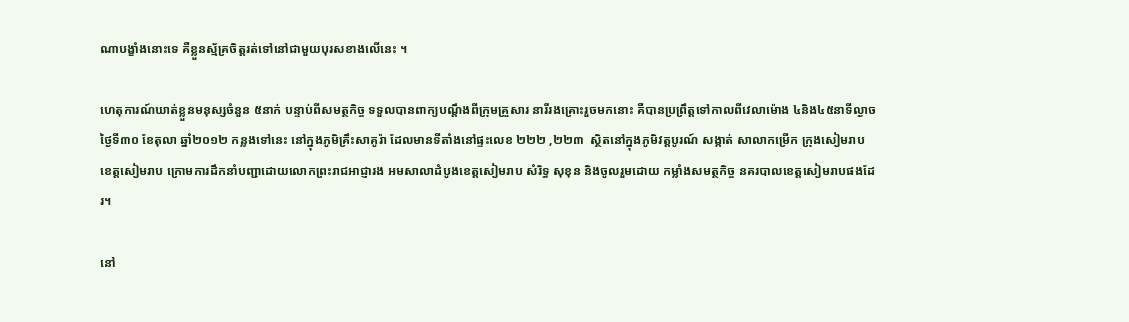ណាបង្ខាំងនោះទេ គឺខ្លួនស្ម័គ្រចិត្ដរត់ទៅនៅជាមួយបុរសខាងលើនេះ ។

ហេតុការណ៍ឃាត់ខ្លួនមនុស្សចំនួន ៥នាក់ បន្ទាប់ពីសមត្ថកិច្ច ទទួលបានពាក្យបណ្ដឹងពីក្រុមគ្រួសារ នារីរងគ្រោះរួចមកនោះ គឺបានប្រព្រឹត្ដទៅកាលពីវេលាម៉ោង ៤និង៤៥នាទីល្ងាច ថ្ងៃទី៣០ ខែតុលា ឆ្នាំ២០១២ កន្លងទៅនេះ នៅក្នុងភូមិគ្រឹះសាគូរ៉ា ដែលមានទីតាំងនៅផ្ទះលេខ ២២២ ,២២៣  ស្ថិតនៅក្នុងភូមិវត្ដបូរណ៍ សង្កាត់ សាលាកម្រើក ក្រុងសៀមរាប ខេត្ដសៀមរាប ក្រោមការដឹកនាំបញ្ជាដោយលោកព្រះរាជអាជ្ញារង អមសាលាដំបូងខេត្ដសៀមរាប សំរិទ្ធ សុខុន និងចូលរួមដោយ កម្លាំងសមត្ថកិច្ច នគរបាលខេត្ដសៀមរាបផងដែរ។

នៅ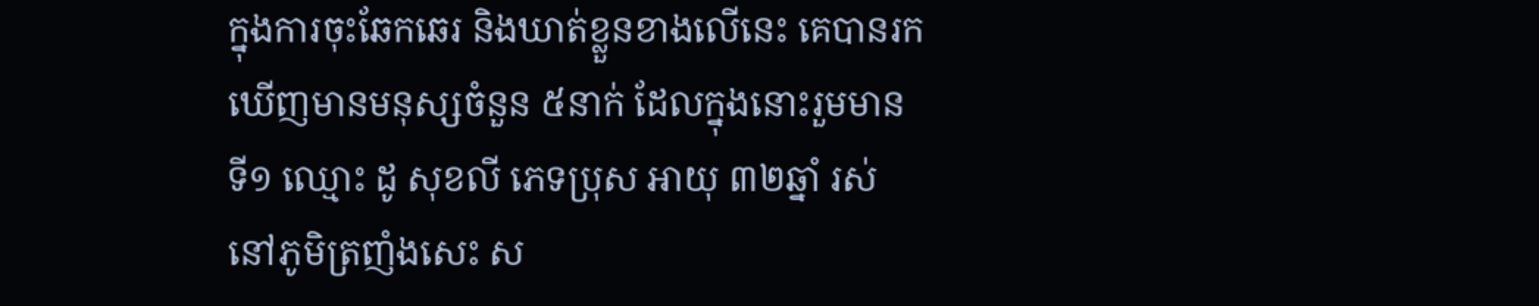ក្នុងការចុះឆែកឆេរ និងឃាត់ខ្លួនខាងលើនេះ គេបានរកឃើញមានមនុស្សចំនួន ៥នាក់ ដែលក្នុងនោះរួមមាន ទី១ ឈ្មោះ ដូ សុខលី ភេទប្រុស អាយុ ៣២ឆ្នាំ រស់ នៅភូមិត្រញំងសេះ ស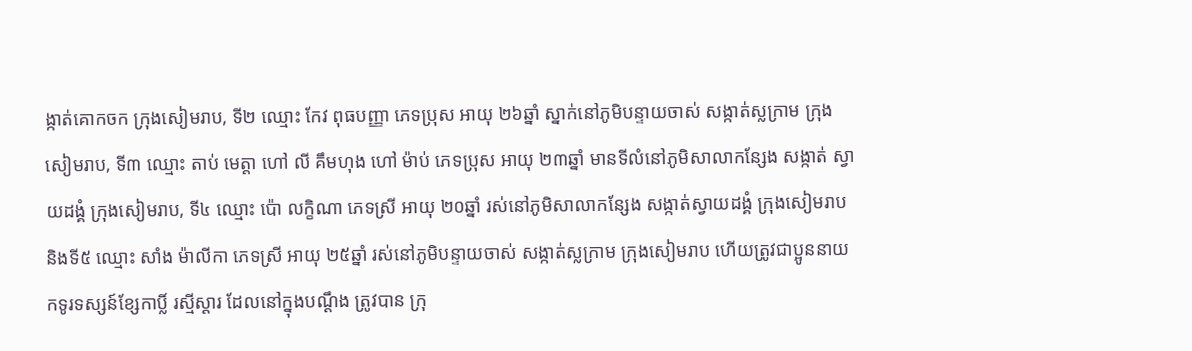ង្កាត់គោកចក ក្រុងសៀមរាប, ទី២ ឈ្មោះ កែវ ពុធបញ្ញា ភេទប្រុស អាយុ ២៦ឆ្នាំ ស្នាក់នៅភូមិបន្ទាយចាស់ សង្កាត់ស្លក្រាម ក្រុងសៀមរាប, ទី៣ ឈ្មោះ តាប់ មេត្ដា ហៅ លី គឹមហុង ហៅ ម៉ាប់ ភេទប្រុស អាយុ ២៣ឆ្នាំ មានទីលំនៅភូមិសាលាកន្សែង សង្កាត់ ស្វាយដង្គំ ក្រុងសៀមរាប, ទី៤ ឈ្មោះ ប៉ោ លក្ខិណា ភេទស្រី អាយុ ២០ឆ្នាំ រស់នៅភូមិសាលាកន្សែង សង្កាត់ស្វាយដង្គំ ក្រុងសៀមរាប និងទី៥ ឈ្មោះ សាំង ម៉ាលីកា ភេទស្រី អាយុ ២៥ឆ្នាំ រស់នៅភូមិបន្ទាយចាស់ សង្កាត់ស្លក្រាម ក្រុងសៀមរាប ហើយត្រូវជាប្អូននាយកទូរទស្សន៍ខ្សែកាប្លិ៍ រស្មីស្ដារ ដែលនៅក្នុងបណ្ដឹង ត្រូវបាន ក្រុ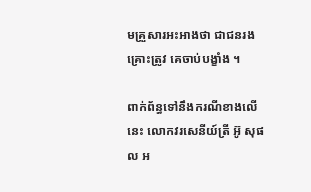មគ្រួសារអះអាងថា ជាជនរងគ្រោះត្រូវ គេចាប់បង្ខាំង ។

ពាក់ព័ន្ធទៅនឹងករណីខាងលើនេះ លោកវរសេនីយ៍ត្រី អ៊ូ សុផល អ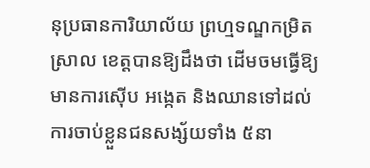នុប្រធានការិយាល័យ ព្រហ្មទណ្ឌកម្រិតស្រាល ខេត្ដបានឱ្យដឹងថា ដើមចមធ្វើឱ្យមានការស៊ើប អង្កេត និងឈានទៅដល់ការចាប់ខ្លួនជនសង្ស័យទាំង ៥នា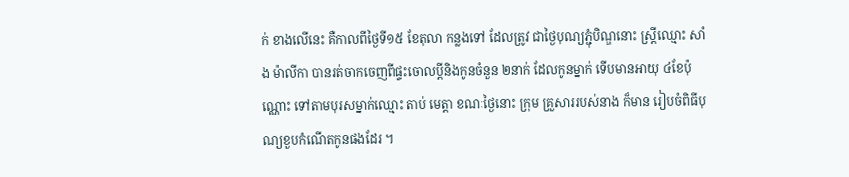ក់ ខាងលើនេះ គឺកាលពីថ្ងៃទី១៥ ខែតុលា កន្លងទៅ ដែលត្រូវ ជាថ្ងៃបុណ្យភ្ជុំបិណ្ឌនោះ ស្ដ្រីឈ្មោះ សាំង ម៉ាលីកា បានរត់ចាកចេញពីផ្ទះចោលប្ដីនិងកូនចំនួន ២នាក់ ដែលកូនម្នាក់ ទើបមានអាយុ ៤ខែប៉ុណ្ណោះ ទៅតាមបុរសម្នាក់ឈ្មោះ តាប់ មេត្ដា ខណៈថ្ងៃនោះ ក្រុម គ្រួសាររបស់នាង ក៏មាន រៀបចំពិធីបុណ្យខួបកំណើតកូនផងដែរ ។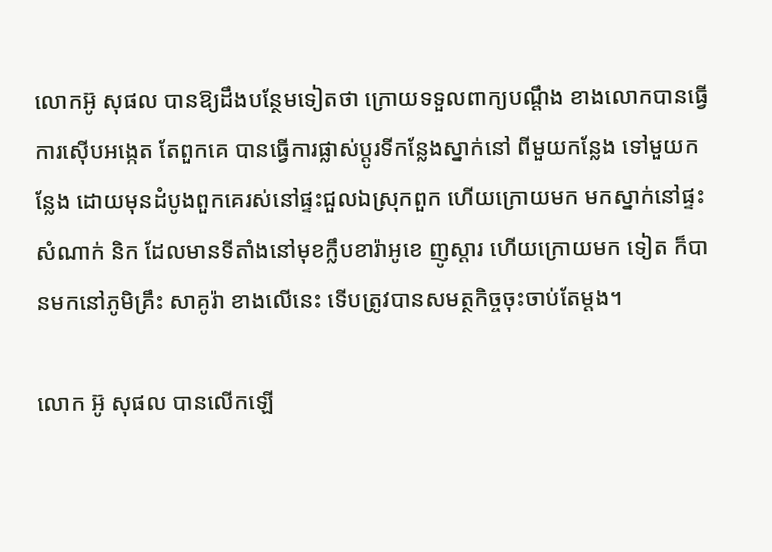លោកអ៊ូ សុផល បានឱ្យដឹងបន្ថែមទៀតថា ក្រោយទទួលពាក្យបណ្ដឹង ខាងលោកបានធ្វើការស៊ើបអង្កេត តែពួកគេ បានធ្វើការផ្លាស់ប្ដូរទីកន្លែងស្នាក់នៅ ពីមួយកន្លែង ទៅមួយកន្លែង ដោយមុនដំបូងពួកគេរស់នៅផ្ទះជួលឯស្រុកពួក ហើយក្រោយមក មកស្នាក់នៅផ្ទះសំណាក់ និក ដែលមានទីតាំងនៅមុខក្លឹបខារ៉ាអូខេ ញូស្ដារ ហើយក្រោយមក ទៀត ក៏បានមកនៅភូមិគ្រឹះ សាគូរ៉ា ខាងលើនេះ ទើបត្រូវបានសមត្ថកិច្ចចុះចាប់តែម្ដង។

លោក អ៊ូ សុផល បានលើកឡើ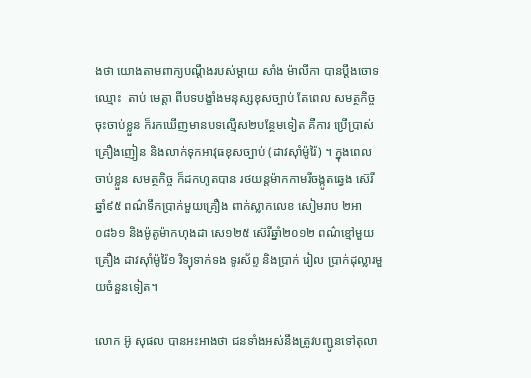ងថា យោងតាមពាក្យបណ្ដឹងរបស់ម្ដាយ សាំង ម៉ាលីកា បានប្ដឹងចោទឈ្មោះ  តាប់ មេត្ដា ពីបទបង្ខាំងមនុស្សខុសច្បាប់ តែពេល សមត្ថកិច្ចចុះចាប់ខ្លួន ក៏រកឃើញមានបទល្មើស២បន្ថែមទៀត គឺការ ប្រើប្រាស់គ្រឿងញៀន និងលាក់ទុកអាវុធខុសច្បាប់ (ដាវស៊ាំម៉ូរ៉ៃ) ។ ក្នុងពេលចាប់ខ្លួន សមត្ថកិច្ច ក៏ដកហូតបាន រថយន្ដម៉ាកកាមរីចង្កូតឆ្វេង ស៊េរីឆ្នាំ៩៥ ពណ៌ទឹកប្រាក់មួយគ្រឿង ពាក់ស្លាកលេខ សៀមរាប ២អា ០៨៦១ និងម៉ូតូម៉ាកហុងដា សេ១២៥ ស៊េរីឆ្នាំ២០១២ ពណ៌ខ្មៅមួយគ្រឿង ដាវស៊ាំម៉ូរ៉ៃ១ វិទ្យុទាក់ទង ទូរស័ព្ទ និងប្រាក់ រៀល ប្រាក់ដុល្លារមួយចំនួនទៀត។

លោក អ៊ូ សុផល បានអះអាងថា ជនទាំងអស់នឹងត្រូវបញ្ជូនទៅតុលា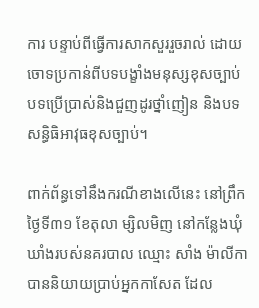ការ បន្ទាប់ពីធ្វើការសាកសួររួចរាល់ ដោយ ចោទប្រកាន់ពីបទបង្ខាំងមនុស្សខុសច្បាប់ បទប្រើប្រាស់និងជួញដូរថ្នាំញៀន និងបទសន្ធិធិអាវុធខុសច្បាប់។

ពាក់ព័ន្ធទៅនឹងករណីខាងលើនេះ នៅព្រឹកថ្ងៃទី៣១ ខែតុលា ម្សិលមិញ នៅកន្លែងឃុំឃាំងរបស់នគរបាល ឈ្មោះ សាំង ម៉ាលីកា បាននិយាយប្រាប់អ្នកកាសែត ដែល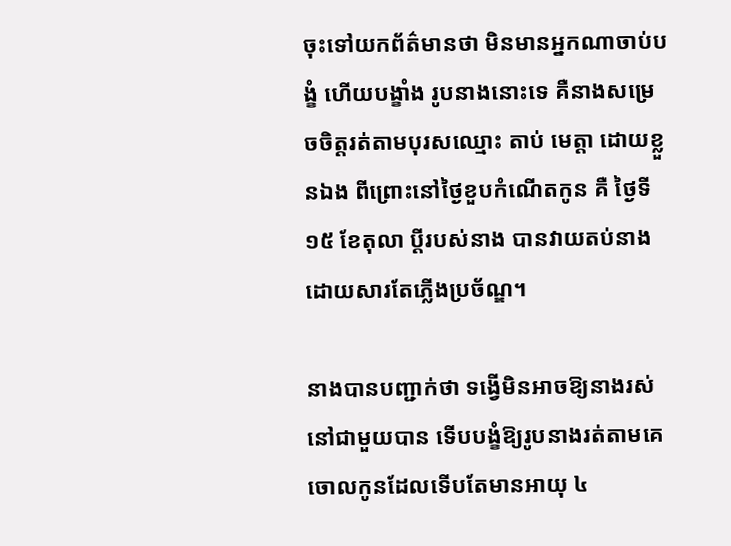ចុះទៅយកព័ត៌មានថា មិនមានអ្នកណាចាប់បង្ខំ ហើយបង្ខាំង រូបនាងនោះទេ គឺនាងសម្រេចចិត្ដរត់តាមបុរសឈ្មោះ តាប់ មេត្ដា ដោយខ្លួនឯង ពីព្រោះនៅថ្ងៃខួបកំណើតកូន គឺ ថ្ងៃទី១៥ ខែតុលា ប្ដីរបស់នាង បានវាយតប់នាង ដោយសារតែភ្លើងប្រច័ណ្ឌ។

នាងបានបញ្ជាក់ថា ទង្វើមិនអាចឱ្យនាងរស់នៅជាមួយបាន ទើបបង្ខំឱ្យរូបនាងរត់តាមគេ ចោលកូនដែលទើបតែមានអាយុ ៤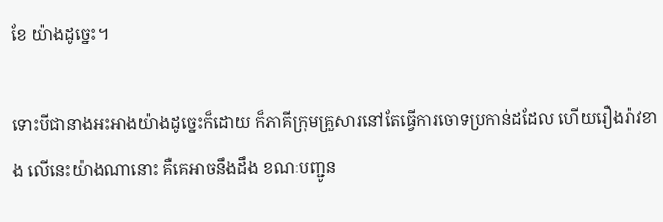ខែ យ៉ាងដូច្នេះ។

ទោះបីជានាងអះអាងយ៉ាងដូច្នេះក៏ដោយ ក៏ភាគីក្រុមគ្រួសារនៅតែធ្វើការចោទប្រកាន់ដដែល ហើយរឿងរ៉ាវខាង លើនេះយ៉ាងណានោះ គឺគេអាចនឹងដឹង ខណៈបញ្ជូន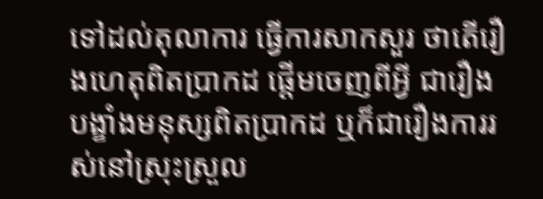ទៅដល់តុលាការ ធ្វើការសាកសួរ ថាតើរឿងហេតុពិតប្រាកដ ផ្ដើមចេញពីអ្វី ជារឿងបង្ខាំងមនុស្សពិតប្រាកដ ឬក៏ជារឿងការរស់នៅស្រុះស្រួល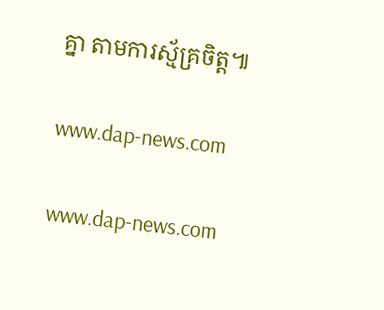គ្នា តាមការស្ម័គ្រចិត្ដ៕

www.dap-news.com

www.dap-news.com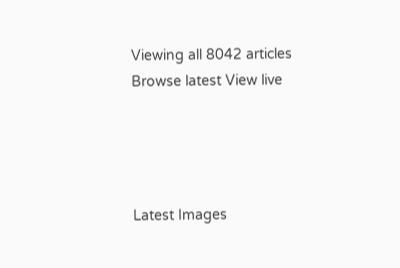Viewing all 8042 articles
Browse latest View live




Latest Images